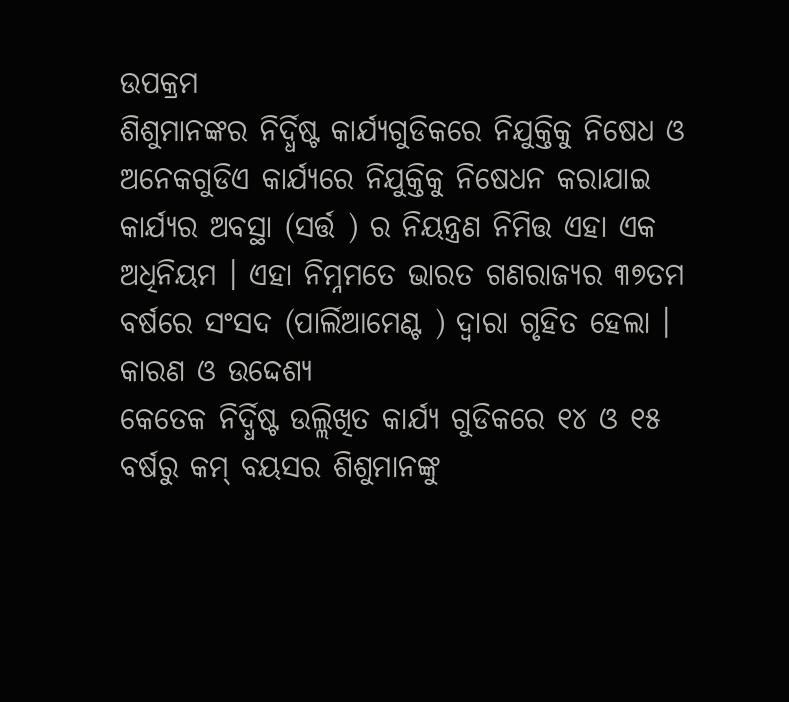ଉପକ୍ରମ
ଶିଶୁମାନଙ୍କର ନିର୍ଦ୍ଧିଷ୍ଟ କାର୍ଯ୍ୟଗୁଡିକରେ ନିଯୁକ୍ତିକୁ ନିଷେଧ ଓ ଅନେକଗୁଡିଏ କାର୍ଯ୍ୟରେ ନିଯୁକ୍ତିକୁ ନିଷେଧନ କରାଯାଇ କାର୍ଯ୍ୟର ଅବସ୍ଥା (ସର୍ତ୍ତ ) ର ନିୟନ୍ତ୍ରଣ ନିମିତ୍ତ ଏହା ଏକ ଅଧିନିୟମ । ଏହା ନିମ୍ନମତେ ଭାରତ ଗଣରାଜ୍ୟର ୩୭ତମ ବର୍ଷରେ ସଂସଦ (ପାର୍ଲିଆମେଣ୍ଟ ) ଦ୍ଵାରା ଗୃହିତ ହେଲା ।
କାରଣ ଓ ଉଦ୍ଦେଶ୍ୟ
କେତେକ ନିର୍ଦ୍ଧିଷ୍ଟ ଉଲ୍ଲିଖିତ କାର୍ଯ୍ୟ ଗୁଡିକରେ ୧୪ ଓ ୧୫ ବର୍ଷରୁ କମ୍ ବୟସର ଶିଶୁମାନଙ୍କୁ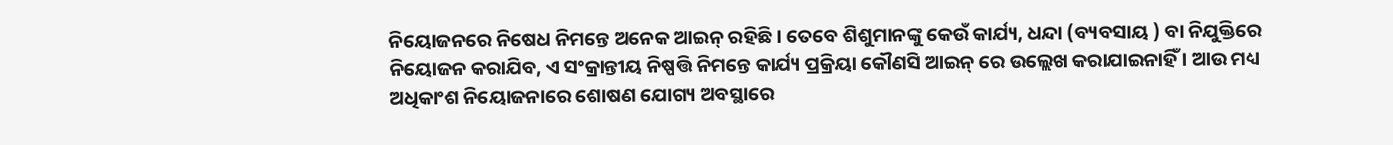ନିୟୋଜନରେ ନିଷେଧ ନିମନ୍ତେ ଅନେକ ଆଇନ୍ ରହିଛି । ତେବେ ଶିଶୁମାନଙ୍କୁ କେଉଁ କାର୍ଯ୍ୟ, ଧନ୍ଦା (ବ୍ୟବସାୟ ) ବା ନିଯୁକ୍ତିରେ ନିୟୋଜନ କରାଯିବ, ଏ ସଂକ୍ରାନ୍ତୀୟ ନିଷ୍ପତ୍ତି ନିମନ୍ତେ କାର୍ଯ୍ୟ ପ୍ରକ୍ରିୟା କୌଣସି ଆଇନ୍ ରେ ଉଲ୍ଲେଖ କରାଯାଇନାହିଁ । ଆଉ ମଧ୍ୟ ଅଧିକାଂଶ ନିୟୋଜନାରେ ଶୋଷଣ ଯୋଗ୍ୟ ଅବସ୍ଥାରେ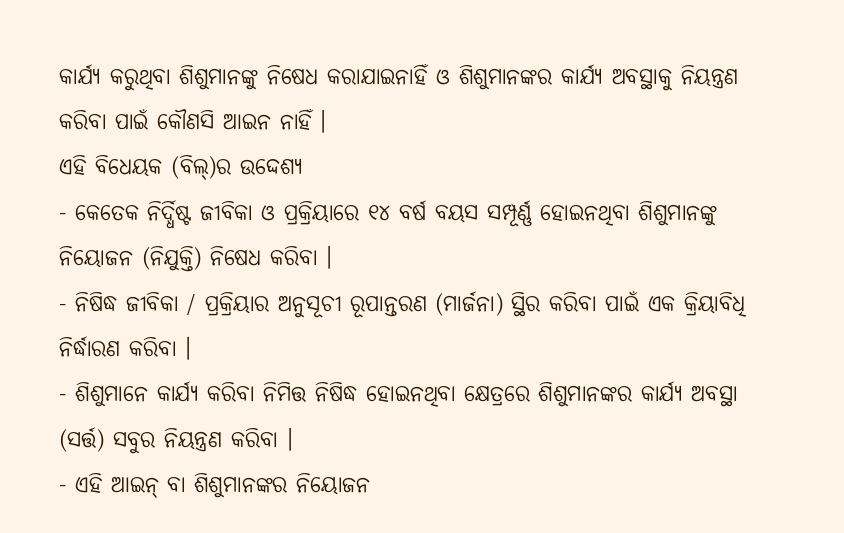କାର୍ଯ୍ୟ କରୁଥିବା ଶିଶୁମାନଙ୍କୁ ନିଷେଧ କରାଯାଇନାହିଁ ଓ ଶିଶୁମାନଙ୍କର କାର୍ଯ୍ୟ ଅବସ୍ଥାକୁ ନିୟନ୍ତ୍ରଣ କରିବା ପାଇଁ କୌଣସି ଆଇନ ନାହିଁ ।
ଏହି ବିଧେୟକ (ବିଲ୍)ର ଉଦ୍ଦେଶ୍ୟ
- କେତେକ ନିର୍ଦ୍ଧିଷ୍ଟ ଜୀବିକା ଓ ପ୍ରକ୍ରିୟାରେ ୧୪ ବର୍ଷ ବୟସ ସମ୍ପୂର୍ଣ୍ଣ ହୋଇନଥିବା ଶିଶୁମାନଙ୍କୁ ନିୟୋଜନ (ନିଯୁକ୍ତି) ନିଷେଧ କରିବା ।
- ନିଷିଦ୍ଧ ଜୀବିକା / ପ୍ରକ୍ରିୟାର ଅନୁସୂଚୀ ରୂପାନ୍ତରଣ (ମାର୍ଜନା) ସ୍ଥିର କରିବା ପାଇଁ ଏକ କ୍ରିୟାବିଧି ନିର୍ଦ୍ଧାରଣ କରିବା ।
- ଶିଶୁମାନେ କାର୍ଯ୍ୟ କରିବା ନିମିତ୍ତ ନିଷିଦ୍ଧ ହୋଇନଥିବା କ୍ଷେତ୍ରରେ ଶିଶୁମାନଙ୍କର କାର୍ଯ୍ୟ ଅବସ୍ଥା (ସର୍ତ୍ତ) ସବୁର ନିୟନ୍ତ୍ରଣ କରିବା ।
- ଏହି ଆଇନ୍ ବା ଶିଶୁମାନଙ୍କର ନିୟୋଜନ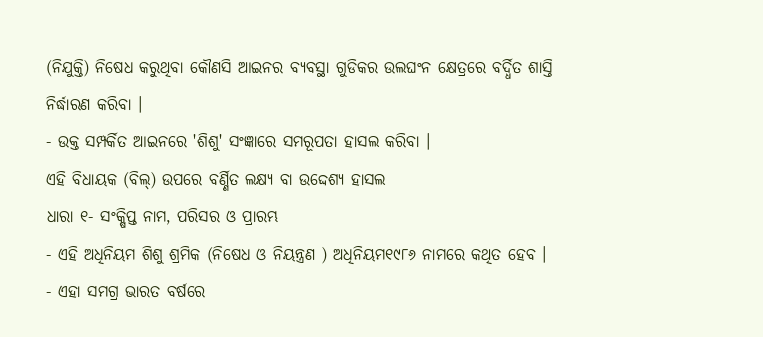(ନିଯୁକ୍ତି) ନିଷେଧ କରୁଥିବା କୌଣସି ଆଇନର ବ୍ୟବସ୍ଥା ଗୁଡିକର ଉଲଘଂନ କ୍ଷେତ୍ରରେ ବର୍ଦ୍ଧିତ ଶାସ୍ତି ନିର୍ଦ୍ଧାରଣ କରିବା ।
- ଉକ୍ତ ସମ୍ପର୍କିତ ଆଇନରେ 'ଶିଶୁ' ସଂଜ୍ଞାରେ ସମରୂପତା ହାସଲ କରିବା ।
ଏହି ବିଧାୟକ (ବିଲ୍) ଉପରେ ବର୍ଣ୍ଣିତ ଲକ୍ଷ୍ୟ ବା ଉଦ୍ଦେଶ୍ୟ ହାସଲ
ଧାରା ୧- ସଂକ୍ଷିପ୍ତ ନାମ, ପରିସର ଓ ପ୍ରାରମ୍ଭ
- ଏହି ଅଧିନିୟମ ଶିଶୁ ଶ୍ରମିକ (ନିଷେଧ ଓ ନିୟନ୍ତ୍ରଣ ) ଅଧିନିୟମ୧୯୮୬ ନାମରେ କଥିତ ହେବ ।
- ଏହା ସମଗ୍ର ଭାରତ ବର୍ଷରେ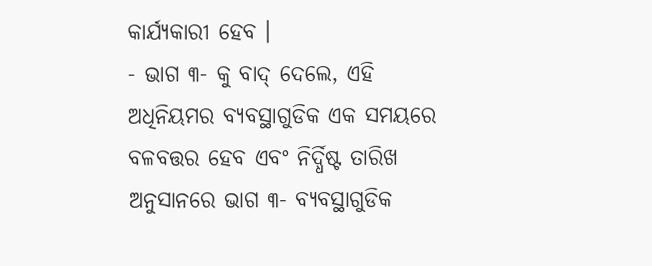କାର୍ଯ୍ୟକାରୀ ହେବ ।
- ଭାଗ ୩- କୁ ବାଦ୍ ଦେଲେ, ଏହି ଅଧିନିୟମର ବ୍ୟବସ୍ଥାଗୁଡିକ ଏକ ସମୟରେ ବଳବତ୍ତର ହେବ ଏବଂ ନିର୍ଦ୍ଧିଷ୍ଟ ତାରିଖ ଅନୁସାନରେ ଭାଗ ୩- ବ୍ୟବସ୍ଥାଗୁଡିକ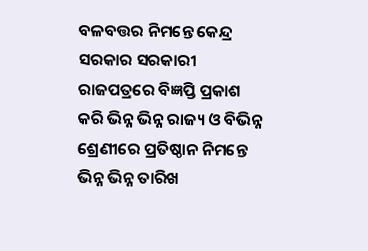ବଳବତ୍ତର ନିମନ୍ତେ କେନ୍ଦ୍ର ସରକାର ସରକାରୀ ରାଜପତ୍ରରେ ବିଜ୍ଞପ୍ତି ପ୍ରକାଶ କରି ଭିନ୍ନ ଭିନ୍ନ ରାଜ୍ୟ ଓ ବିଭିନ୍ନ ଶ୍ରେଣୀରେ ପ୍ରତିଷ୍ଠାନ ନିମନ୍ତେ ଭିନ୍ନ ଭିନ୍ନ ତାରିଖ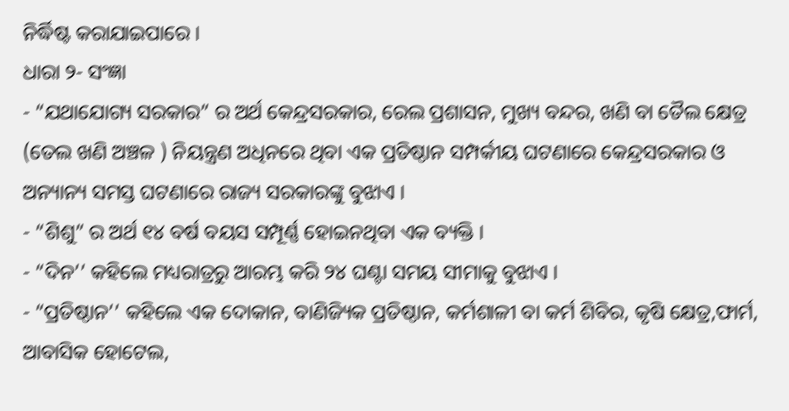ନିର୍ଦ୍ଧିଷ୍ଟ କରାଯାଇପାରେ ।
ଧାରା ୨- ସଂଜ୍ଞା
- “ଯଥାଯୋଗ୍ୟ ସରକାର” ର ଅର୍ଥ କେନ୍ଦ୍ରସରକାର, ରେଲ ପ୍ରଶାସନ, ମୁଖ୍ୟ ବନ୍ଦର, ଖଣି ବା ତୈଲ କ୍ଷେତ୍ର (ତେଲ ଖଣି ଅଞ୍ଚଳ ) ନିୟନ୍ତ୍ରଣ ଅଧିନରେ ଥିବା ଏକ ପ୍ରତିଷ୍ଠାନ ସମ୍ପର୍କୀୟ ଘଟଣାରେ କେନ୍ଦ୍ରସରକାର ଓ ଅନ୍ୟାନ୍ୟ ସମସ୍ତ ଘଟଣାରେ ରାଜ୍ୟ ସରକାରଙ୍କୁ ବୁଝାଏ ।
- “ଶିଶୁ” ର ଅର୍ଥ ୧୪ ବର୍ଷ ବୟସ ସମ୍ପୂର୍ଣ୍ଣ ହୋଇନଥିବା ଏକ ବ୍ୟକ୍ତି ।
- “ଦିନ’’ କହିଲେ ମଧ୍ୟରାତ୍ରରୁ ଆରମ୍ଭ କରି ୨୪ ଘଣ୍ଟା ସମୟ ସୀମାକୁ ବୁଝାଏ ।
- “ପ୍ରତିଷ୍ଠାନ’’ କହିଲେ ଏକ ଦୋକାନ, ବାଣିଜ୍ୟିକ ପ୍ରତିଷ୍ଠାନ, କର୍ମଶାଳୀ ବା କର୍ମ ଶିବିର, କୃଷି କ୍ଷେତ୍ର,ଫାର୍ମ, ଆବାସିକ ହୋଟେଲ,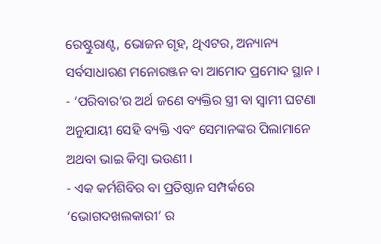ରେଷ୍ଟୁରାଣ୍ଟ, ଭୋଜନ ଗୃହ, ଥିଏଟର, ଅନ୍ୟାନ୍ୟ ସର୍ବସାଧାରଣ ମନୋରଞ୍ଜନ ବା ଆମୋଦ ପ୍ରମୋଦ ସ୍ଥାନ ।
- ‘ପରିବାର’ର ଅର୍ଥ ଜଣେ ବ୍ୟକ୍ତିର ସ୍ତ୍ରୀ ବା ସ୍ଵାମୀ ଘଟଣା ଅନୁଯାୟୀ ସେହି ବ୍ୟକ୍ତି ଏବଂ ସେମାନଙ୍କର ପିଲାମାନେ ଅଥବା ଭାଇ କିମ୍ବା ଭଉଣୀ ।
- ଏକ କର୍ମଶିବିର ବା ପ୍ରତିଷ୍ଠାନ ସମ୍ପର୍କରେ ‘ଭୋଗଦଖଲକାରୀ’ ର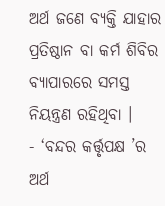ଅର୍ଥ ଜଣେ ବ୍ୟକ୍ତି ଯାହାର ପ୍ରତିଷ୍ଠାନ ବା କର୍ମ ଶିବିର ବ୍ୟାପାରରେ ସମସ୍ତ ନିୟନ୍ତ୍ରଣ ରହିଥିବା ।
- ‘ବନ୍ଦର କର୍ତ୍ତୃପକ୍ଷ ’ର ଅର୍ଥ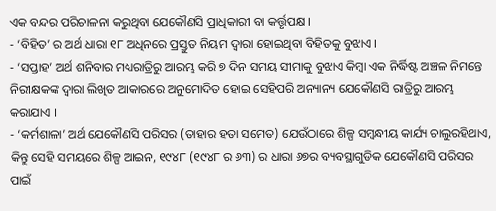ଏକ ବନ୍ଦର ପରିଚାଳନା କରୁଥିବା ଯେକୌଣସି ପ୍ରାଧିକାରୀ ବା କର୍ତ୍ତୃପକ୍ଷ ।
- ‘ବିହିତ’ ର ଅର୍ଥ ଧାରା ୧୮ ଅଧିନରେ ପ୍ରସ୍ତୁତ ନିୟମ ଦ୍ଵାରା ହୋଇଥିବା ବିହିତକୁ ବୁଝାଏ ।
- ‘ସପ୍ତାହ’ ଅର୍ଥ ଶନିବାର ମଧ୍ୟରାତ୍ରିରୁ ଆରମ୍ଭ କରି ୭ ଦିନ ସମୟ ସୀମାକୁ ବୁଝାଏ କିମ୍ବା ଏକ ନିର୍ଦ୍ଧିଷ୍ଟ ଅଞ୍ଚଳ ନିମନ୍ତେ ନିରୀକ୍ଷକଙ୍କ ଦ୍ଵାରା ଲିଖିତ ଆକାରରେ ଅନୁମୋଦିତ ହୋଇ ସେହିପରି ଅନ୍ୟାନ୍ୟ ଯେକୌଣସି ରାତ୍ରିରୁ ଆରମ୍ଭ କରାଯାଏ ।
- ‘କର୍ମଶାଳା’ ଅର୍ଥ ଯେକୌଣସି ପରିସର (ତାହାର ହତା ସମେତ) ଯେଉଁଠାରେ ଶିଳ୍ପ ସମ୍ବନ୍ଧୀୟ କାର୍ଯ୍ୟ ଚାଲୁରହିଥାଏ, କିନ୍ତୁ ସେହି ସମୟରେ ଶିଳ୍ପ ଆଇନ, ୧୯୪୮ (୧୯୪୮ ର ୬୩) ର ଧାରା ୬୭ର ବ୍ୟବସ୍ଥାଗୁଡିକ ଯେକୌଣସି ପରିସର ପାଇଁ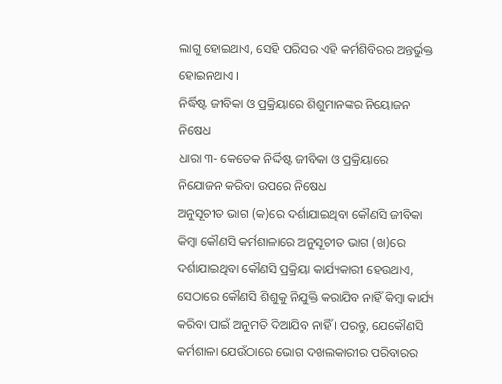ଲାଗୁ ହୋଇଥାଏ, ସେହି ପରିସର ଏହି କର୍ମଶିବିରର ଅନ୍ତର୍ଭୁକ୍ତ ହୋଇନଥାଏ ।
ନିର୍ଦ୍ଧିଷ୍ଟ ଜୀବିକା ଓ ପ୍ରକ୍ରିୟାରେ ଶିଶୁମାନଙ୍କର ନିୟୋଜନ ନିଷେଧ
ଧାରା ୩- କେତେକ ନିର୍ଦ୍ଦିଷ୍ଟ ଜୀବିକା ଓ ପ୍ରକ୍ରିୟାରେ ନିଯୋଜନ କରିବା ଉପରେ ନିଷେଧ
ଅନୁସୂଚୀତ ଭାଗ (କ)ରେ ଦର୍ଶାଯାଇଥିବା କୌଣସି ଜୀବିକା କିମ୍ବା କୌଣସି କର୍ମଶାଳାରେ ଅନୁସୂଚୀତ ଭାଗ (ଖ)ରେ ଦର୍ଶାଯାଇଥିବା କୌଣସି ପ୍ରକ୍ରିୟା କାର୍ଯ୍ୟକାରୀ ହେଉଥାଏ, ସେଠାରେ କୌଣସି ଶିଶୁକୁ ନିଯୁକ୍ତି କରାଯିବ ନାହିଁ କିମ୍ବା କାର୍ଯ୍ୟ କରିବା ପାଇଁ ଅନୁମତି ଦିଆଯିବ ନାହିଁ । ପରନ୍ତୁ, ଯେକୌଣସି କର୍ମଶାଳା ଯେଉଁଠାରେ ଭୋଗ ଦଖଲକାରୀର ପରିବାରର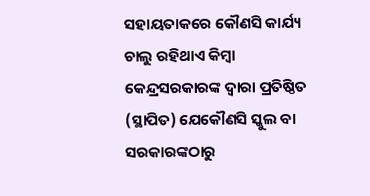ସହାୟତାକରେ କୌଣସି କାର୍ଯ୍ୟ ଚାଲୁ ରହିଥାଏ କିମ୍ବା କେନ୍ଦ୍ରସରକାରଙ୍କ ଦ୍ଵାରା ପ୍ରତିଷ୍ଠିତ (ସ୍ଥାପିତ) ଯେକୌଣସି ସ୍କୁଲ ବା ସରକାରଙ୍କଠାରୁ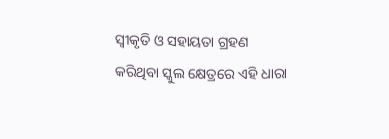ସ୍ଵୀକୃତି ଓ ସହାୟତା ଗ୍ରହଣ କରିଥିବା ସ୍କୁଲ କ୍ଷେତ୍ରରେ ଏହି ଧାରା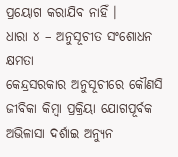ପ୍ରୟୋଗ କରାଯିବ ନାହିଁ ।
ଧାରା ୪ – ଅନୁସୂଚୀତ ସଂଶୋଧନ କ୍ଷମତା
କେନ୍ଦ୍ରସରକାର ଅନୁସୂଚୀରେ କୌଣସି ଜୀବିକା କିମ୍ବା ପ୍ରକ୍ରିୟା ଯୋଗପୂର୍ବକ ଅଭିଳାସା ଦର୍ଶାଇ ଅନ୍ୟୁନ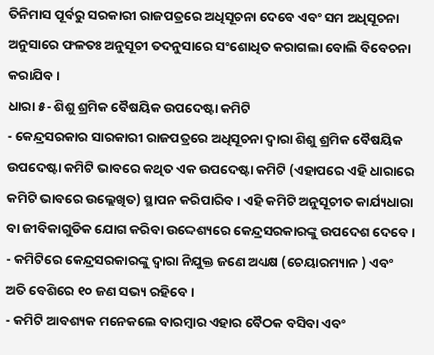ତିନିମାସ ପୂର୍ବରୁ ସରକାରୀ ରାଜପତ୍ରରେ ଅଧିସୂଚନା ଦେବେ ଏବଂ ସମ ଅଧିସୂଚନା ଅନୁସାରେ ଫଳତଃ ଅନୁସୂଚୀ ତଦନୁସାରେ ସଂଶୋଧିତ କରାଗଲା ବୋଲି ବିବେଚନା କରାଯିବ ।
ଧାରା ୫- ଶିଶୁ ଶ୍ରମିକ ବୈଷୟିକ ଉପଦେଷ୍ଟା କମିଟି
- କେନ୍ଦ୍ରସରକାର ସାରକାରୀ ରାଜପତ୍ରରେ ଅଧିସୂଚନା ଦ୍ଵାରା ଶିଶୁ ଶ୍ରମିକ ବୈଷୟିକ ଉପଦେଷ୍ଟା କମିଟି ଭାବରେ କଥିତ ଏକ ଉପଦେଷ୍ଟା କମିଟି (ଏହାପରେ ଏହି ଧାରାରେ କମିଟି ଭାବରେ ଉଲ୍ଲେଖିତ) ସ୍ଥାପନ କରିପାରିବ । ଏହି କମିଟି ଅନୁସୂଚୀତ କାର୍ଯ୍ୟଧାରା ବା ଜୀବିକାଗୁଡିକ ଯୋଗ କରିବା ଉଦ୍ଦେଶ୍ୟରେ କେନ୍ଦ୍ରସରକାରଙ୍କୁ ଉପଦେଶ ଦେବେ ।
- କମିଟିରେ କେନ୍ଦ୍ରସରକାରଙ୍କୁ ଦ୍ଵାରା ନିଯୁକ୍ତ ଜଣେ ଅଧ୍ୟକ୍ଷ (ଚେୟାରମ୍ୟାନ ) ଏବଂ ଅତି ବେଶିରେ ୧୦ ଜଣ ସଭ୍ୟ ରହିବେ ।
- କମିଟି ଆବଶ୍ୟକ ମନେକଲେ ବାରମ୍ବାର ଏହାର ବୈଠକ ବସିବା ଏବଂ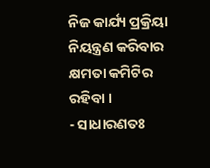ନିଜ କାର୍ଯ୍ୟ ପ୍ରକ୍ରିୟା ନିୟନ୍ତ୍ରଣ କରିବାର କ୍ଷମତା କମିଟିର ରହିବା ।
- ସାଧାରଣତଃ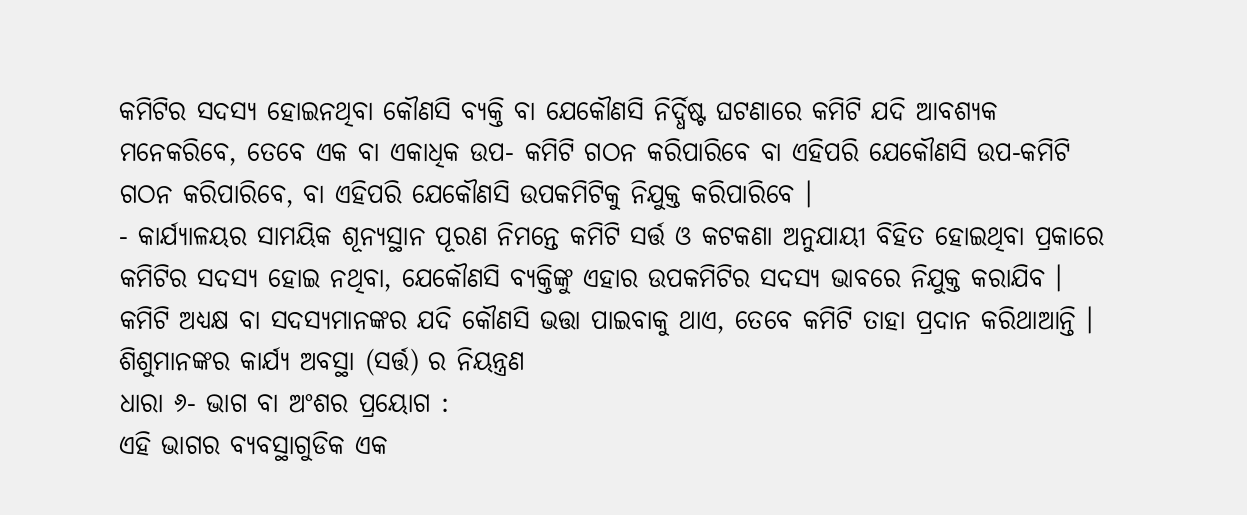କମିଟିର ସଦସ୍ୟ ହୋଇନଥିବା କୌଣସି ବ୍ୟକ୍ତି ବା ଯେକୌଣସି ନିର୍ଦ୍ଧିଷ୍ଟ ଘଟଣାରେ କମିଟି ଯଦି ଆବଶ୍ୟକ ମନେକରିବେ, ତେବେ ଏକ ବା ଏକାଧିକ ଉପ- କମିଟି ଗଠନ କରିପାରିବେ ବା ଏହିପରି ଯେକୌଣସି ଉପ-କମିଟି ଗଠନ କରିପାରିବେ, ବା ଏହିପରି ଯେକୌଣସି ଉପକମିଟିକୁ ନିଯୁକ୍ତ କରିପାରିବେ ।
- କାର୍ଯ୍ୟାଳୟର ସାମୟିକ ଶୂନ୍ୟସ୍ଥାନ ପୂରଣ ନିମନ୍ତେ କମିଟି ସର୍ତ୍ତ ଓ କଟକଣା ଅନୁଯାୟୀ ବିହିତ ହୋଇଥିବା ପ୍ରକାରେ କମିଟିର ସଦସ୍ୟ ହୋଇ ନଥିବା, ଯେକୌଣସି ବ୍ୟକ୍ତିଙ୍କୁ ଏହାର ଉପକମିଟିର ସଦସ୍ୟ ଭାବରେ ନିଯୁକ୍ତ କରାଯିବ । କମିଟି ଅଧ୍ୟକ୍ଷ ବା ସଦସ୍ୟମାନଙ୍କର ଯଦି କୌଣସି ଭତ୍ତା ପାଇବାକୁ ଥାଏ, ତେବେ କମିଟି ତାହା ପ୍ରଦାନ କରିଥାଆନ୍ତି ।
ଶିଶୁମାନଙ୍କର କାର୍ଯ୍ୟ ଅବସ୍ଥା (ସର୍ତ୍ତ) ର ନିୟନ୍ତ୍ରଣ
ଧାରା ୬- ଭାଗ ବା ଅଂଶର ପ୍ରୟୋଗ :
ଏହି ଭାଗର ବ୍ୟବସ୍ଥାଗୁଡିକ ଏକ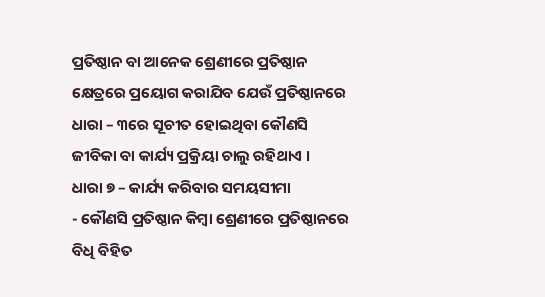ପ୍ରତିଷ୍ଠାନ ବା ଆନେକ ଶ୍ରେଣୀରେ ପ୍ରତିଷ୍ଠାନ କ୍ଷେତ୍ରରେ ପ୍ରୟୋଗ କରାଯିବ ଯେଉଁ ପ୍ରତିଷ୍ଠାନରେ ଧାରା – ୩ରେ ସୂଚୀତ ହୋଇଥିବା କୌଣସି ଜୀବିକା ବା କାର୍ଯ୍ୟ ପ୍ରକ୍ରିୟା ଚାଲୁ ରହିଥାଏ ।
ଧାରା ୭ – କାର୍ଯ୍ୟ କରିବାର ସମୟସୀମା
- କୌଣସି ପ୍ରତିଷ୍ଠାନ କିମ୍ବା ଶ୍ରେଣୀରେ ପ୍ରତିଷ୍ଠାନରେ ବିଧି ବିହିତ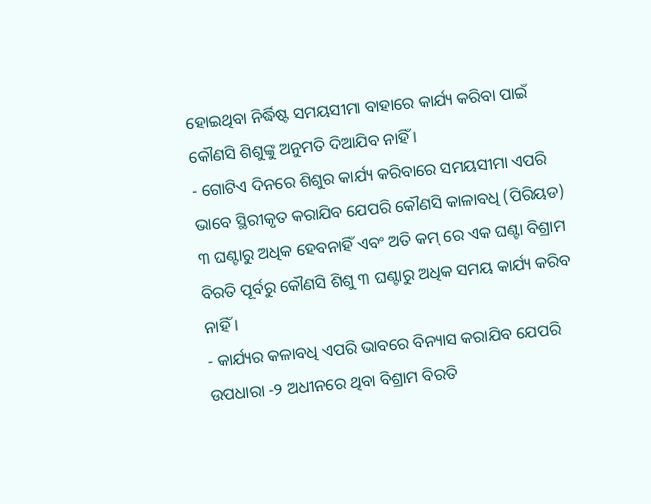ହୋଇଥିବା ନିର୍ଦ୍ଧିଷ୍ଟ ସମୟସୀମା ବାହାରେ କାର୍ଯ୍ୟ କରିବା ପାଇଁ କୌଣସି ଶିଶୁଙ୍କୁ ଅନୁମତି ଦିଆଯିବ ନାହିଁ ।
- ଗୋଟିଏ ଦିନରେ ଶିଶୁର କାର୍ଯ୍ୟ କରିବାରେ ସମୟସୀମା ଏପରି ଭାବେ ସ୍ଥିରୀକୃତ କରାଯିବ ଯେପରି କୌଣସି କାଳାବଧି (ପିରିୟଡ) ୩ ଘଣ୍ଟାରୁ ଅଧିକ ହେବନାହିଁ ଏବଂ ଅତି କମ୍ ରେ ଏକ ଘଣ୍ଟା ବିଶ୍ରାମ ବିରତି ପୂର୍ବରୁ କୌଣସି ଶିଶୁ ୩ ଘଣ୍ଟାରୁ ଅଧିକ ସମୟ କାର୍ଯ୍ୟ କରିବ ନାହିଁ ।
- କାର୍ଯ୍ୟର କଳାବଧି ଏପରି ଭାବରେ ବିନ୍ୟାସ କରାଯିବ ଯେପରି ଉପଧାରା -୨ ଅଧୀନରେ ଥିବା ବିଶ୍ରାମ ବିରତି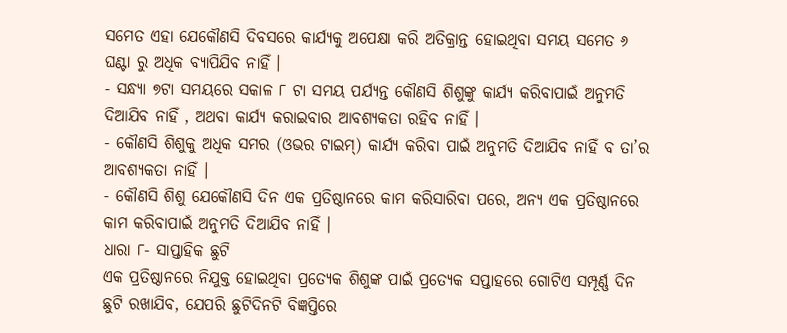ସମେତ ଏହା ଯେକୌଣସି ଦିବସରେ କାର୍ଯ୍ୟକୁ ଅପେକ୍ଷା କରି ଅତିକ୍ରାନ୍ତ ହୋଇଥିବା ସମୟ ସମେତ ୬ ଘଣ୍ଟା ରୁ ଅଧିକ ବ୍ୟାପିଯିବ ନାହିଁ ।
- ସନ୍ଧ୍ୟା ୭ଟା ସମୟରେ ସକାଳ ୮ ଟା ସମୟ ପର୍ଯ୍ୟନ୍ତ କୌଣସି ଶିଶୁଙ୍କୁ କାର୍ଯ୍ୟ କରିବାପାଇଁ ଅନୁମତି ଦିଆଯିବ ନାହିଁ , ଅଥବା କାର୍ଯ୍ୟ କରାଇବାର ଆବଶ୍ୟକତା ରହିବ ନାହିଁ ।
- କୌଣସି ଶିଶୁକୁ ଅଧିକ ସମର (ଓଭର ଟାଇମ୍) କାର୍ଯ୍ୟ କରିବା ପାଇଁ ଅନୁମତି ଦିଆଯିବ ନାହିଁ ବ ତା’ର ଆବଶ୍ୟକତା ନାହିଁ ।
- କୌଣସି ଶିଶୁ ଯେକୌଣସି ଦିନ ଏକ ପ୍ରତିଷ୍ଠାନରେ କାମ କରିସାରିବା ପରେ, ଅନ୍ୟ ଏକ ପ୍ରତିଷ୍ଠାନରେ କାମ କରିବାପାଇଁ ଅନୁମତି ଦିଆଯିବ ନାହିଁ ।
ଧାରା ୮- ସାପ୍ତାହିକ ଛୁଟି
ଏକ ପ୍ରତିଷ୍ଠାନରେ ନିଯୁକ୍ତ ହୋଇଥିବା ପ୍ରତ୍ୟେକ ଶିଶୁଙ୍କ ପାଇଁ ପ୍ରତ୍ୟେକ ସପ୍ତାହରେ ଗୋଟିଏ ସମ୍ପୂର୍ଣ୍ଣ ଦିନ ଛୁଟି ରଖାଯିବ, ଯେପରି ଛୁଟିଦିନଟି ବିଜ୍ଞପ୍ତିରେ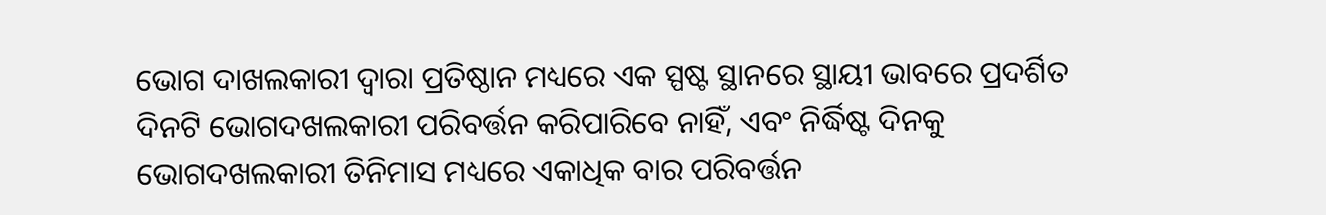ଭୋଗ ଦାଖଲକାରୀ ଦ୍ଵାରା ପ୍ରତିଷ୍ଠାନ ମଧ୍ୟରେ ଏକ ସ୍ପଷ୍ଟ ସ୍ଥାନରେ ସ୍ଥାୟୀ ଭାବରେ ପ୍ରଦର୍ଶିତ ଦିନଟି ଭୋଗଦଖଲକାରୀ ପରିବର୍ତ୍ତନ କରିପାରିବେ ନାହିଁ, ଏବଂ ନିର୍ଦ୍ଧିଷ୍ଟ ଦିନକୁ ଭୋଗଦଖଲକାରୀ ତିନିମାସ ମଧ୍ୟରେ ଏକାଧିକ ବାର ପରିବର୍ତ୍ତନ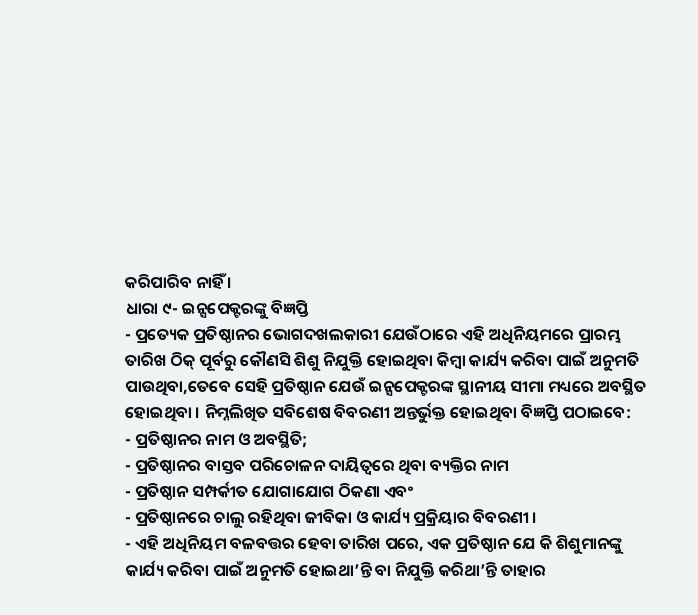କରିପାରିବ ନାହିଁ ।
ଧାରା ୯- ଇନ୍ସପେକ୍ଟରଙ୍କୁ ବିଜ୍ଞପ୍ତି
- ପ୍ରତ୍ୟେକ ପ୍ରତିଷ୍ଠାନର ଭୋଗଦଖଲକାରୀ ଯେଉଁଠାରେ ଏହି ଅଧିନିୟମରେ ପ୍ରାରମ୍ଭ ତାରିଖ ଠିକ୍ ପୂର୍ବରୁ କୌଣସି ଶିଶୁ ନିଯୁକ୍ତି ହୋଇଥିବା କିମ୍ବା କାର୍ଯ୍ୟ କରିବା ପାଇଁ ଅନୁମତି ପାଉଥିବା,ତେବେ ସେହି ପ୍ରତିଷ୍ଠାନ ଯେଉଁ ଇନ୍ସପେକ୍ଟରଙ୍କ ସ୍ଥାନୀୟ ସୀମା ମଧ୍ୟରେ ଅବସ୍ଥିତ ହୋଇଥିବା । ନିମ୍ନଲିଖିତ ସବିଶେଷ ବିବରଣୀ ଅନ୍ତର୍ଭୁକ୍ତ ହୋଇଥିବା ବିଜ୍ଞପ୍ତି ପଠାଇବେ:
- ପ୍ରତିଷ୍ଠାନର ନାମ ଓ ଅବସ୍ଥିତି;
- ପ୍ରତିଷ୍ଠାନର ବାସ୍ତବ ପରିଚୋଳନ ଦାୟିତ୍ଵରେ ଥିବା ବ୍ୟକ୍ତିର ନାମ
- ପ୍ରତିଷ୍ଠାନ ସମ୍ପର୍କୀତ ଯୋଗାଯୋଗ ଠିକଣା ଏବଂ
- ପ୍ରତିଷ୍ଠାନରେ ଚାଲୁ ରହିଥିବା ଜୀବିକା ଓ କାର୍ଯ୍ୟ ପ୍ରକ୍ରିୟାର ବିବରଣୀ ।
- ଏହି ଅଧିନିୟମ ବଳବତ୍ତର ହେବା ତାରିଖ ପରେ, ଏକ ପ୍ରତିଷ୍ଠାନ ଯେ କି ଶିଶୁମାନଙ୍କୁ କାର୍ଯ୍ୟ କରିବା ପାଇଁ ଅନୁମତି ହୋଇଥା’ନ୍ତି ବା ନିଯୁକ୍ତି କରିଥା’ନ୍ତି ତାହାର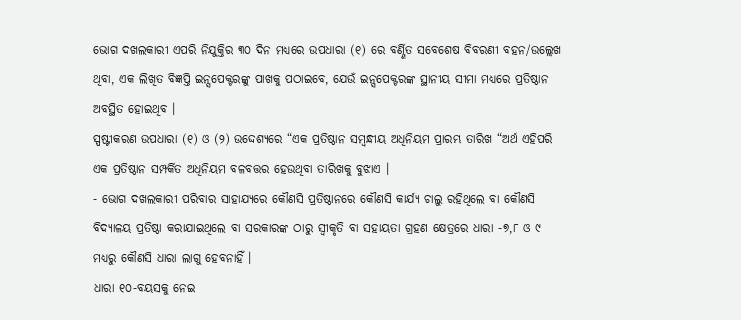ଭୋଗ ଦଖଲକାରୀ ଏପରି ନିଯୁକ୍ତିର ୩୦ ଦିନ ମଧ୍ୟରେ ଉପଧାରା (୧) ରେ ବର୍ଣ୍ଣିତ ସବେଶେଷ ବିବରଣୀ ବହନ/ଉଲ୍ଲେଖ ଥିବା, ଏକ ଲିଖିତ ବିଜ୍ଞପ୍ତି ଇନ୍ସପେକ୍ଟରଙ୍କୁ ପାଖକୁ ପଠାଇବେ, ଯେଉଁ ଇନ୍ସପେକ୍ଟରଙ୍କ ସ୍ଥାନୀୟ ସୀମା ମଧ୍ୟରେ ପ୍ରତିଷ୍ଠାନ ଅବସ୍ଥିତ ହୋଇଥିବ ।
ସ୍ପଷ୍ଟୀକରଣ ଉପଧାରା (୧) ଓ (୨) ଉଦ୍ଦେଶ୍ୟରେ “ଏକ ପ୍ରତିଷ୍ଠାନ ସମ୍ବନ୍ଧୀୟ ଅଧିନିୟମ ପ୍ରାରମ୍ଭ ତାରିଖ “ଅର୍ଥ ଏହିପରି ଏକ ପ୍ରତିଷ୍ଠାନ ସମ୍ପର୍କିତ ଅଧିନିୟମ ବଳବତ୍ତର ହେଉଥିବା ତାରିଖକୁ ବୁଝାଏ ।
- ଭୋଗ ଦଖଲକାରୀ ପରିବାର ସାହାଯ୍ୟରେ କୌଣସି ପ୍ରତିଷ୍ଠାନରେ କୌଣସି କାର୍ଯ୍ୟ ଚାଲୁ ରହିଥିଲେ ବା କୌଣସି ବିଦ୍ୟାଳୟ ପ୍ରତିଷ୍ଠା କରାଯାଇଥିଲେ ବା ସରକାରଙ୍କ ଠାରୁ ସ୍ଵୀକୃତି ବା ସହାୟତା ଗ୍ରହଣ କ୍ଷେତ୍ରରେ ଧାରା -୭,୮ ଓ ୯ ମଧ୍ୟରୁ କୌଣସି ଧାରା ଲାଗୁ ହେବନାହିଁ ।
ଧାରା ୧୦-ବୟସକୁ ନେଇ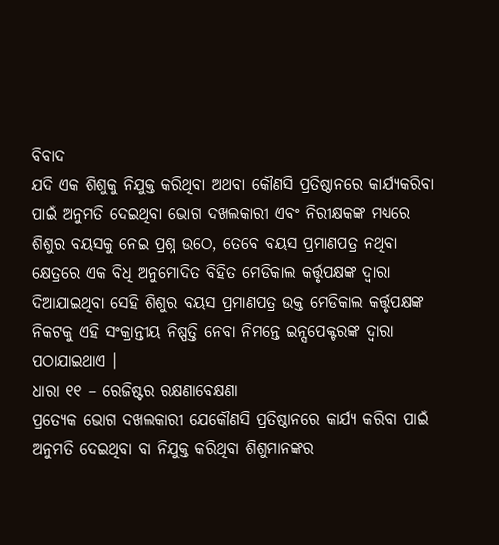ବିବାଦ
ଯଦି ଏକ ଶିଶୁକୁ ନିଯୁକ୍ତ କରିଥିବା ଅଥବା କୌଣସି ପ୍ରତିଷ୍ଠାନରେ କାର୍ଯ୍ୟକରିବା ପାଇଁ ଅନୁମତି ଦେଇଥିବା ଭୋଗ ଦଖଲକାରୀ ଏବଂ ନିରୀକ୍ଷକଙ୍କ ମଧ୍ୟରେ ଶିଶୁର ବୟସକୁ ନେଇ ପ୍ରଶ୍ନ ଉଠେ, ତେବେ ବୟସ ପ୍ରମାଣପତ୍ର ନଥିବା କ୍ଷେତ୍ରରେ ଏକ ବିଧି ଅନୁମୋଦିତ ବିହିତ ମେଡିକାଲ କର୍ତ୍ତୃପକ୍ଷଙ୍କ ଦ୍ଵାରା ଦିଆଯାଇଥିବା ସେହି ଶିଶୁର ବୟସ ପ୍ରମାଣପତ୍ର ଉକ୍ତ ମେଡିକାଲ କର୍ତ୍ତୃପକ୍ଷଙ୍କ ନିକଟକୁ ଏହି ସଂକ୍ରାନ୍ତୀୟ ନିଷ୍ପତ୍ତି ନେବା ନିମନ୍ତେ ଇନ୍ସପେକ୍ଟରଙ୍କ ଦ୍ଵାରା ପଠାଯାଇଥାଏ ।
ଧାରା ୧୧ – ରେଜିଷ୍ଟର ରକ୍ଷଣାବେକ୍ଷଣା
ପ୍ରତ୍ୟେକ ଭୋଗ ଦଖଲକାରୀ ଯେକୌଣସି ପ୍ରତିଷ୍ଠାନରେ କାର୍ଯ୍ୟ କରିବା ପାଇଁ ଅନୁମତି ଦେଇଥିବା ବା ନିଯୁକ୍ତ କରିଥିବା ଶିଶୁମାନଙ୍କର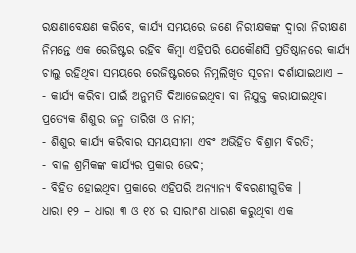ରକ୍ଷଣାବେକ୍ଷଣ କରିବେ, କାର୍ଯ୍ୟ ସମୟରେ ଜଣେ ନିରୀକ୍ଷକଙ୍କ ଦ୍ଵାରା ନିରୀକ୍ଷଣ ନିମନ୍ତେ ଏକ ରେଜିଷ୍ଟର ରହିବ କିମ୍ବା ଏହିପରି ଯେକୌଣସି ପ୍ରତିଷ୍ଠାନରେ କାର୍ଯ୍ୟ ଚାଲୁ ରହିଥିବା ସମୟରେ ରେଜିଷ୍ଟରରେ ନିମ୍ନଲିଖିତ ସୂଚନା ଦର୍ଶାଯାଇଥାଏ –
- କାର୍ଯ୍ୟ କରିବା ପାଇଁ ଅନୁମତି ଦିଆଜେଇଥିବା ବା ନିଯୁକ୍ତ କରାଯାଇଥିବା ପ୍ରତ୍ୟେକ ଶିଶୁର ଜନ୍ମ ତାରିଖ ଓ ନାମ;
- ଶିଶୁର କାର୍ଯ୍ୟ କରିବାର ସମୟସୀମା ଏବଂ ଅଭିହିତ ବିଶ୍ରାମ ବିରତି;
- ବାଳ ଶ୍ରମିକଙ୍କ କାର୍ଯ୍ୟର ପ୍ରକାର ଭେଦ;
- ବିହିତ ହୋଇଥିବା ପ୍ରକାରେ ଏହିପରି ଅନ୍ୟାନ୍ୟ ବିବରଣୀଗୁଡିକ ।
ଧାରା ୧୨ – ଧାରା ୩ ଓ ୧୪ ର ସାରାଂଶ ଧାରଣ କରୁଥିବା ଏକ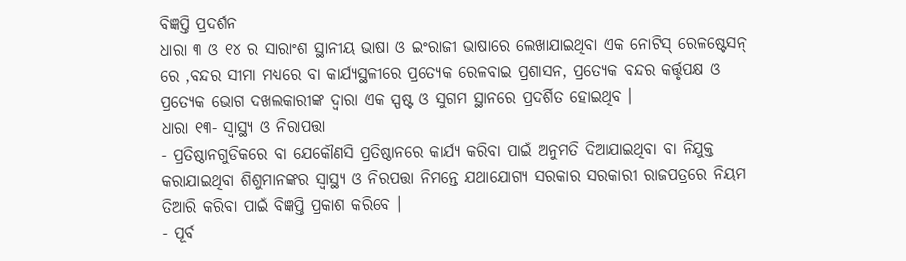ବିଜ୍ଞପ୍ତି ପ୍ରଦର୍ଶନ
ଧାରା ୩ ଓ ୧୪ ର ସାରାଂଶ ସ୍ଥାନୀୟ ଭାଷା ଓ ଇଂରାଜୀ ଭାଷାରେ ଲେଖାଯାଇଥିବା ଏକ ନୋଟିସ୍ ରେଳଷ୍ଟେସନ୍ ରେ ,ବନ୍ଦର ସୀମା ମଧ୍ୟରେ ବା କାର୍ଯ୍ୟସ୍ଥଳୀରେ ପ୍ରତ୍ୟେକ ରେଳବାଇ ପ୍ରଶାସନ, ପ୍ରତ୍ୟେକ ବନ୍ଦର କର୍ତ୍ତୃପକ୍ଷ ଓ ପ୍ରତ୍ୟେକ ଭୋଗ ଦଖଲକାରୀଙ୍କ ଦ୍ଵାରା ଏକ ସ୍ପଷ୍ଟ ଓ ସୁଗମ ସ୍ଥାନରେ ପ୍ରଦର୍ଶିତ ହୋଇଥିବ ।
ଧାରା ୧୩- ସ୍ୱାସ୍ଥ୍ୟ ଓ ନିରାପତ୍ତା
- ପ୍ରତିଷ୍ଠାନଗୁଡିକରେ ବା ଯେକୌଣସି ପ୍ରତିଷ୍ଠାନରେ କାର୍ଯ୍ୟ କରିବା ପାଇଁ ଅନୁମତି ଦିଆଯାଇଥିବା ବା ନିଯୁକ୍ତ କରାଯାଇଥିବା ଶିଶୁମାନଙ୍କର ସ୍ୱାସ୍ଥ୍ୟ ଓ ନିରପତ୍ତା ନିମନ୍ତେ ଯଥାଯୋଗ୍ୟ ସରକାର ସରକାରୀ ରାଜପତ୍ରରେ ନିୟମ ତିଆରି କରିବା ପାଇଁ ବିଜ୍ଞପ୍ତି ପ୍ରକାଶ କରିବେ ।
- ପୂର୍ବ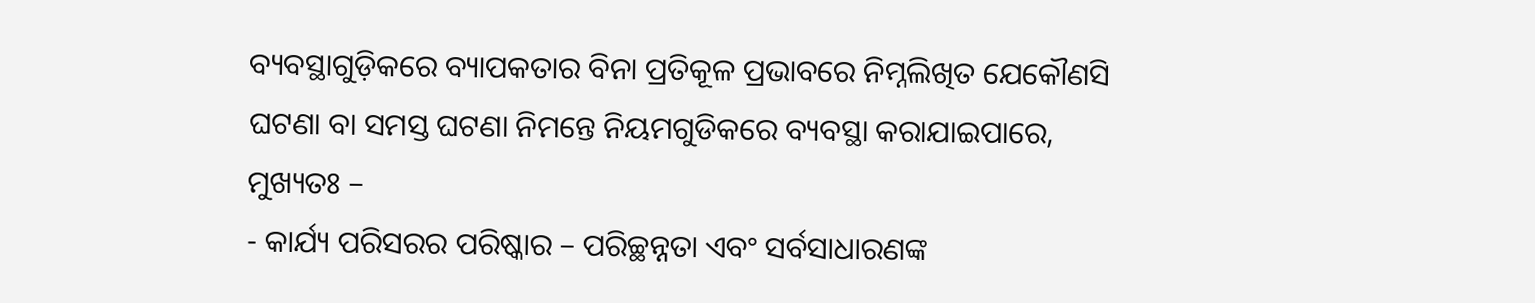ବ୍ୟବସ୍ଥାଗୁଡ଼ିକରେ ବ୍ୟାପକତାର ବିନା ପ୍ରତିକୂଳ ପ୍ରଭାବରେ ନିମ୍ନଲିଖିତ ଯେକୌଣସି ଘଟଣା ବା ସମସ୍ତ ଘଟଣା ନିମନ୍ତେ ନିୟମଗୁଡିକରେ ବ୍ୟବସ୍ଥା କରାଯାଇପାରେ, ମୁଖ୍ୟତଃ –
- କାର୍ଯ୍ୟ ପରିସରର ପରିଷ୍କାର – ପରିଚ୍ଛନ୍ନତା ଏବଂ ସର୍ବସାଧାରଣଙ୍କ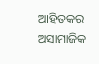ଆହିତକର ଅସାମାଜିକ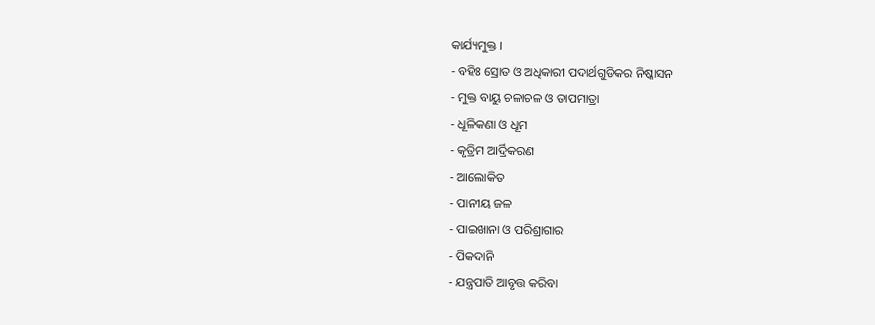କାର୍ଯ୍ୟମୁକ୍ତ ।
- ବହିଃ ସ୍ରୋତ ଓ ଅଧିକାରୀ ପଦାର୍ଥଗୁଡିକର ନିଷ୍କାସନ
- ମୁକ୍ତ ବାୟୁ ଚଳାଚଳ ଓ ତାପମାତ୍ରା
- ଧୂଳିକଣା ଓ ଧୂମ
- କୃତ୍ରିମ ଆର୍ଦ୍ରିକରଣ
- ଆଲୋକିତ
- ପାନୀୟ ଜଳ
- ପାଇଖାନା ଓ ପରିଶ୍ରାଗାର
- ପିକଦାନି
- ଯନ୍ତ୍ରପାତି ଆବୃତ୍ତ କରିବା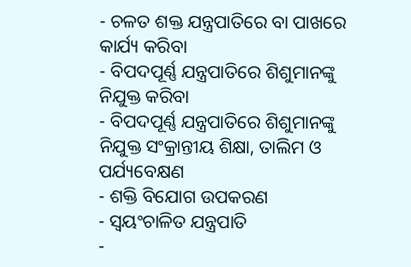- ଚଳତ ଶକ୍ତ ଯନ୍ତ୍ରପାତିରେ ବା ପାଖରେ କାର୍ଯ୍ୟ କରିବା
- ବିପଦପୂର୍ଣ୍ଣ ଯନ୍ତ୍ରପାତିରେ ଶିଶୁମାନଙ୍କୁ ନିଯୁକ୍ତ କରିବା
- ବିପଦପୂର୍ଣ୍ଣ ଯନ୍ତ୍ରପାତିରେ ଶିଶୁମାନଙ୍କୁ ନିଯୁକ୍ତ ସଂକ୍ରାନ୍ତୀୟ ଶିକ୍ଷା, ତାଲିମ ଓ ପର୍ଯ୍ୟବେକ୍ଷଣ
- ଶକ୍ତି ବିଯୋଗ ଉପକରଣ
- ସ୍ଵୟଂଚାଳିତ ଯନ୍ତ୍ରପାତି
-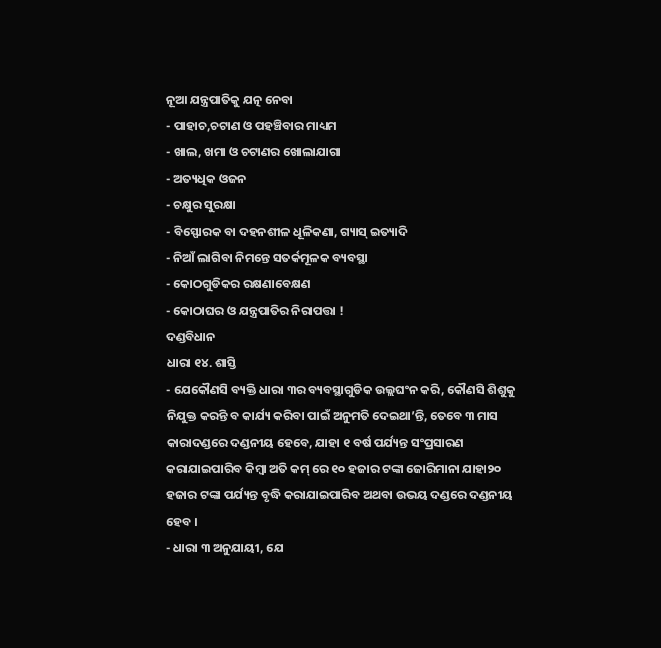ନୂଆ ଯନ୍ତ୍ରପାତିକୁ ଯତ୍ନ ନେବା
- ପାହାଚ,ଚଟାଣ ଓ ପହଞ୍ଚିବାର ମାଧ୍ୟମ
- ଖାଲ, ଖମା ଓ ଚଟାଣର ଖୋଲାଯାଗା
- ଅତ୍ୟଧିକ ଓଜନ
- ଚକ୍ଷୁର ସୁରକ୍ଷା
- ବିସ୍ଫୋରକ ବା ଦହନଶୀଳ ଧୂଳିକଣା, ଗ୍ୟାସ୍ ଇତ୍ୟାଦି
- ନିଆଁ ଲାଗିବା ନିମନ୍ତେ ସତର୍କମୂଳକ ବ୍ୟବସ୍ଥା
- କୋଠଗୁଡିକର ରକ୍ଷଣାବେକ୍ଷଣ
- କୋଠାଘର ଓ ଯନ୍ତ୍ରପାତିର ନିରାପତ୍ତା !
ଦଣ୍ଡବିଧାନ
ଧାରା ୧୪. ଶାସ୍ତି
- ଯେକୌଣସି ବ୍ୟକ୍ତି ଧାରା ୩ର ବ୍ୟବସ୍ଥାଗୁଡିକ ଉଲ୍ଲଘଂନ କରି, କୌଣସି ଶିଶୁକୁ ନିଯୁକ୍ତ କରନ୍ତି ବ କାର୍ଯ୍ୟ କରିବା ପାଇଁ ଅନୁମତି ଦେଇଥା’ନ୍ତି, ତେବେ ୩ ମାସ କାରାଦଣ୍ଡରେ ଦଣ୍ଡନୀୟ ହେବେ, ଯାହା ୧ ବର୍ଷ ପର୍ଯ୍ୟନ୍ତ ସଂପ୍ରସାରଣ କରାଯାଇପାରିବ କିମ୍ବା ଅତି କମ୍ ରେ ୧୦ ହଜାର ଟଙ୍କା ଜୋରିମାନା ଯାହା୨୦ ହଜାର ଟଙ୍କା ପର୍ଯ୍ୟନ୍ତ ବୃଦ୍ଧି କରାଯାଇପାରିବ ଅଥବା ଉଭୟ ଦଣ୍ଡରେ ଦଣ୍ଡନୀୟ ହେବ ।
- ଧାରା ୩ ଅନୁଯାୟୀ, ଯେ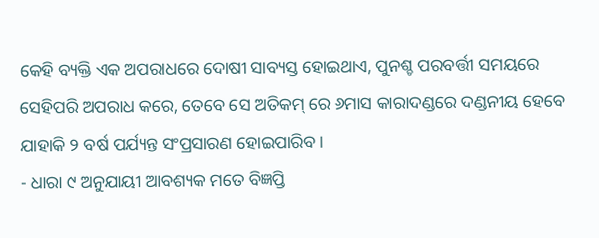କେହି ବ୍ୟକ୍ତି ଏକ ଅପରାଧରେ ଦୋଷୀ ସାବ୍ୟସ୍ତ ହୋଇଥାଏ, ପୁନଶ୍ଚ ପରବର୍ତ୍ତୀ ସମୟରେ ସେହିପରି ଅପରାଧ କରେ, ତେବେ ସେ ଅତିକମ୍ ରେ ୬ମାସ କାରାଦଣ୍ଡରେ ଦଣ୍ଡନୀୟ ହେବେ ଯାହାକି ୨ ବର୍ଷ ପର୍ଯ୍ୟନ୍ତ ସଂପ୍ରସାରଣ ହୋଇପାରିବ ।
- ଧାରା ୯ ଅନୁଯାୟୀ ଆବଶ୍ୟକ ମତେ ବିଜ୍ଞପ୍ତି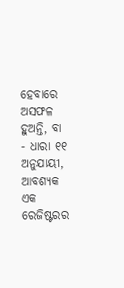ହେବାରେ ଅସଫଳ ହୁଅନ୍ତି, ବା
- ଧାରା ୧୧ ଅନୁଯାୟୀ, ଆବଶ୍ୟକ ଏକ ରେଜିଷ୍ଟରର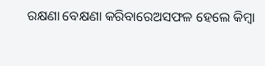ରକ୍ଷଣା ବେକ୍ଷଣା କରିବାରେଅସଫଳ ହେଲେ କିମ୍ବା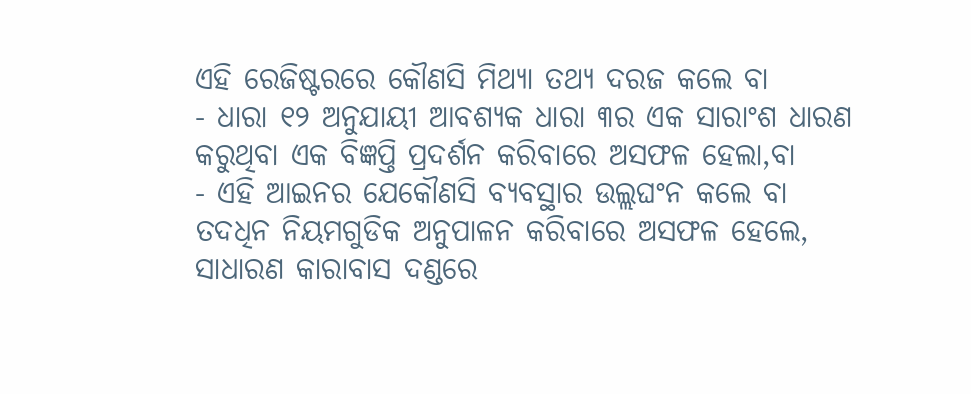ଏହି ରେଜିଷ୍ଟରରେ କୌଣସି ମିଥ୍ୟା ତଥ୍ୟ ଦରଜ କଲେ ବା
- ଧାରା ୧୨ ଅନୁଯାୟୀ ଆବଶ୍ୟକ ଧାରା ୩ର ଏକ ସାରାଂଶ ଧାରଣ କରୁଥିବା ଏକ ବିଜ୍ଞପ୍ତି ପ୍ରଦର୍ଶନ କରିବାରେ ଅସଫଳ ହେଲା,ବା
- ଏହି ଆଇନର ଯେକୌଣସି ବ୍ୟବସ୍ଥାର ଉଲ୍ଲଘଂନ କଲେ ବା ତଦଧିନ ନିୟମଗୁଡିକ ଅନୁପାଳନ କରିବାରେ ଅସଫଳ ହେଲେ,
ସାଧାରଣ କାରାବାସ ଦଣ୍ଡରେ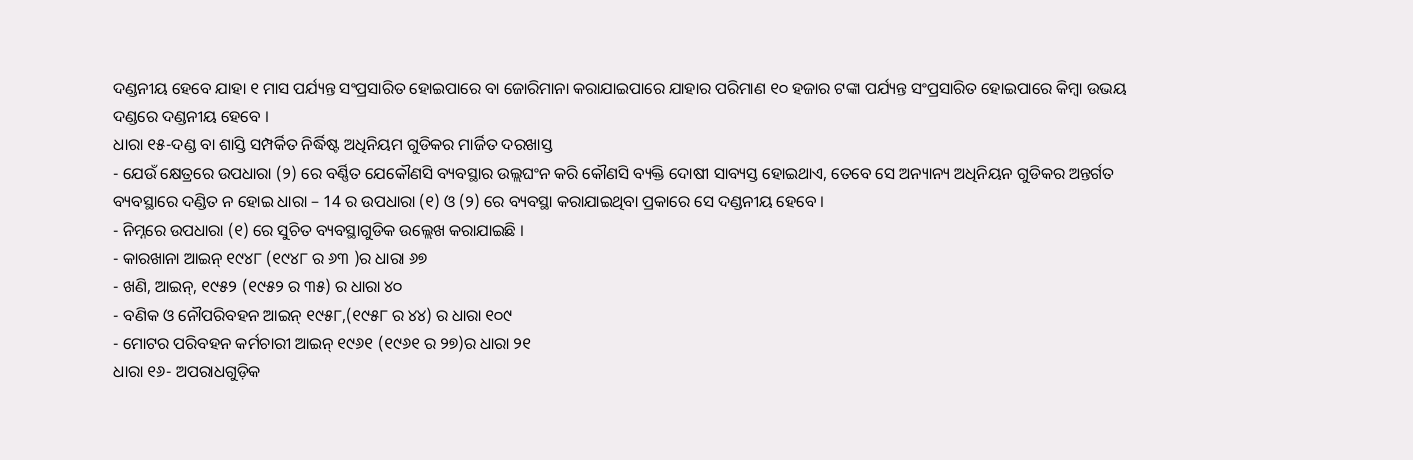ଦଣ୍ଡନୀୟ ହେବେ ଯାହା ୧ ମାସ ପର୍ଯ୍ୟନ୍ତ ସଂପ୍ରସାରିତ ହୋଇପାରେ ବା ଜୋରିମାନା କରାଯାଇପାରେ ଯାହାର ପରିମାଣ ୧୦ ହଜାର ଟଙ୍କା ପର୍ଯ୍ୟନ୍ତ ସଂପ୍ରସାରିତ ହୋଇପାରେ କିମ୍ବା ଉଭୟ ଦଣ୍ଡରେ ଦଣ୍ଡନୀୟ ହେବେ ।
ଧାରା ୧୫-ଦଣ୍ଡ ବା ଶାସ୍ତି ସମ୍ପର୍କିତ ନିର୍ଦ୍ଧିଷ୍ଟ ଅଧିନିୟମ ଗୁଡିକର ମାର୍ଜିତ ଦରଖାସ୍ତ
- ଯେଉଁ କ୍ଷେତ୍ରରେ ଉପଧାରା (୨) ରେ ବର୍ଣ୍ଣିତ ଯେକୌଣସି ବ୍ୟବସ୍ଥାର ଉଲ୍ଲଘଂନ କରି କୌଣସି ବ୍ୟକ୍ତି ଦୋଷୀ ସାବ୍ୟସ୍ତ ହୋଇଥାଏ, ତେବେ ସେ ଅନ୍ୟାନ୍ୟ ଅଧିନିୟନ ଗୁଡିକର ଅନ୍ତର୍ଗତ ବ୍ୟବସ୍ଥାରେ ଦଣ୍ଡିତ ନ ହୋଇ ଧାରା – 14 ର ଉପଧାରା (୧) ଓ (୨) ରେ ବ୍ୟବସ୍ଥା କରାଯାଇଥିବା ପ୍ରକାରେ ସେ ଦଣ୍ଡନୀୟ ହେବେ ।
- ନିମ୍ନରେ ଉପଧାରା (୧) ରେ ସୁଚିତ ବ୍ୟବସ୍ଥାଗୁଡିକ ଉଲ୍ଲେଖ କରାଯାଇଛି ।
- କାରଖାନା ଆଇନ୍ ୧୯୪୮ (୧୯୪୮ ର ୬୩ )ର ଧାରା ୬୭
- ଖଣି, ଆଇନ୍, ୧୯୫୨ (୧୯୫୨ ର ୩୫) ର ଧାରା ୪୦
- ବଣିକ ଓ ନୌପରିବହନ ଆଇନ୍ ୧୯୫୮,(୧୯୫୮ ର ୪୪) ର ଧାରା ୧୦୯
- ମୋଟର ପରିବହନ କର୍ମଚାରୀ ଆଇନ୍ ୧୯୬୧ (୧୯୬୧ ର ୨୭)ର ଧାରା ୨୧
ଧାରା ୧୬- ଅପରାଧଗୁଡ଼ିକ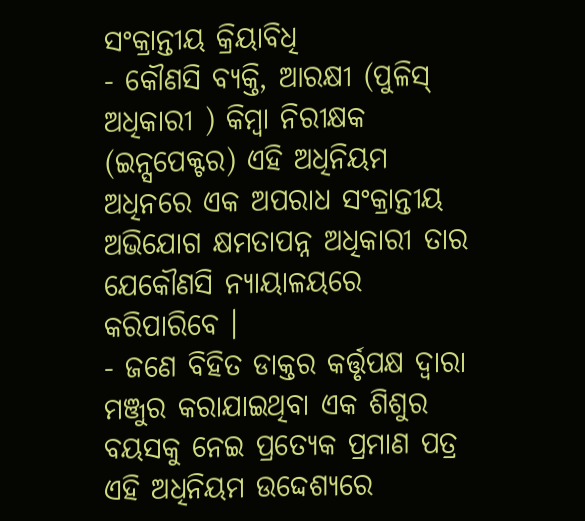ସଂକ୍ରାନ୍ତୀୟ କ୍ରିୟାବିଧି
- କୌଣସି ବ୍ୟକ୍ତି, ଆରକ୍ଷୀ (ପୁଳିସ୍ ଅଧିକାରୀ ) କିମ୍ବା ନିରୀକ୍ଷକ (ଇନ୍ସପେକ୍ଟର) ଏହି ଅଧିନିୟମ ଅଧିନରେ ଏକ ଅପରାଧ ସଂକ୍ରାନ୍ତୀୟ ଅଭିଯୋଗ କ୍ଷମତାପନ୍ନ ଅଧିକାରୀ ତାର ଯେକୌଣସି ନ୍ୟାୟାଳୟରେ କରିପାରିବେ ।
- ଜଣେ ବିହିତ ଡାକ୍ତର କର୍ତ୍ତୃପକ୍ଷ ଦ୍ଵାରା ମଞ୍ଜୁର କରାଯାଇଥିବା ଏକ ଶିଶୁର ବୟସକୁ ନେଇ ପ୍ରତ୍ୟେକ ପ୍ରମାଣ ପତ୍ର ଏହି ଅଧିନିୟମ ଉଦ୍ଦେଶ୍ୟରେ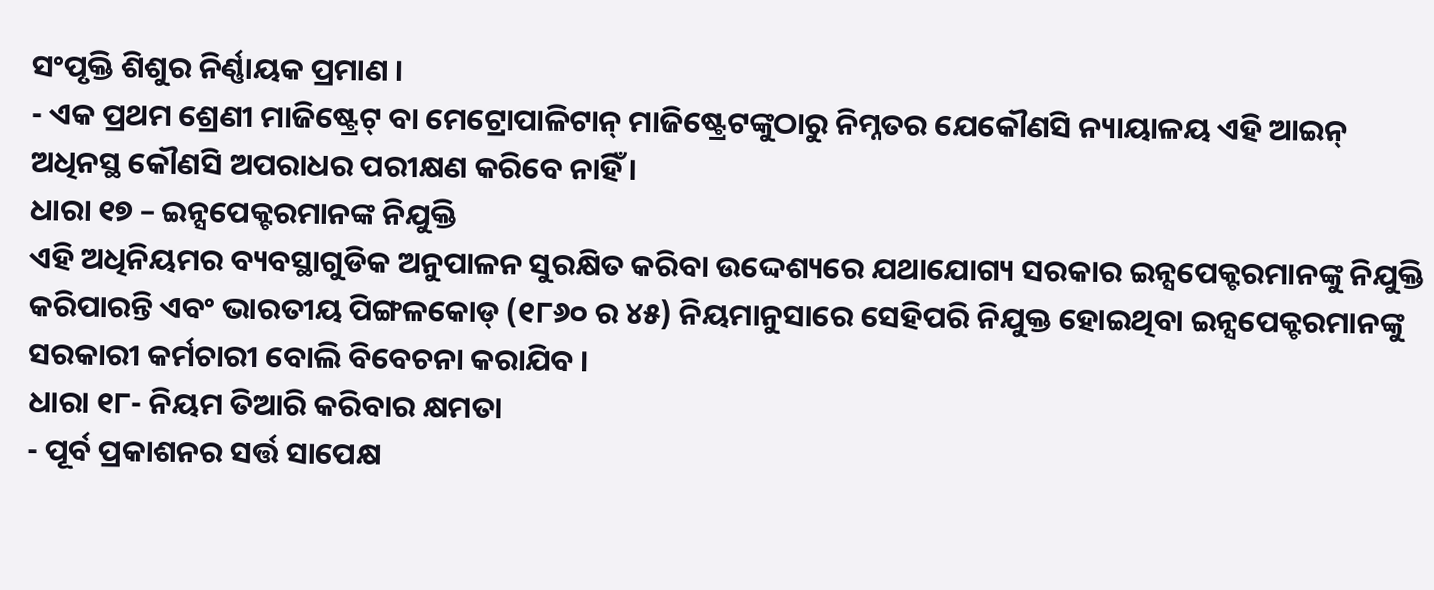ସଂପୃକ୍ତି ଶିଶୁର ନିର୍ଣ୍ଣାୟକ ପ୍ରମାଣ ।
- ଏକ ପ୍ରଥମ ଶ୍ରେଣୀ ମାଜିଷ୍ଟ୍ରେଟ୍ ବା ମେଟ୍ରୋପାଳିଟାନ୍ ମାଜିଷ୍ଟ୍ରେଟଙ୍କୁଠାରୁ ନିମ୍ନତର ଯେକୌଣସି ନ୍ୟାୟାଳୟ ଏହି ଆଇନ୍ ଅଧିନସ୍ଥ କୌଣସି ଅପରାଧର ପରୀକ୍ଷଣ କରିବେ ନାହିଁ ।
ଧାରା ୧୭ – ଇନ୍ସପେକ୍ଟରମାନଙ୍କ ନିଯୁକ୍ତି
ଏହି ଅଧିନିୟମର ବ୍ୟବସ୍ଥାଗୁଡିକ ଅନୁପାଳନ ସୁରକ୍ଷିତ କରିବା ଉଦ୍ଦେଶ୍ୟରେ ଯଥାଯୋଗ୍ୟ ସରକାର ଇନ୍ସପେକ୍ଟରମାନଙ୍କୁ ନିଯୁକ୍ତି କରିପାରନ୍ତି ଏବଂ ଭାରତୀୟ ପିଙ୍ଗଳକୋଡ୍ (୧୮୬୦ ର ୪୫) ନିୟମାନୁସାରେ ସେହିପରି ନିଯୁକ୍ତ ହୋଇଥିବା ଇନ୍ସପେକ୍ଟରମାନଙ୍କୁ ସରକାରୀ କର୍ମଚାରୀ ବୋଲି ବିବେଚନା କରାଯିବ ।
ଧାରା ୧୮- ନିୟମ ତିଆରି କରିବାର କ୍ଷମତା
- ପୂର୍ବ ପ୍ରକାଶନର ସର୍ତ୍ତ ସାପେକ୍ଷ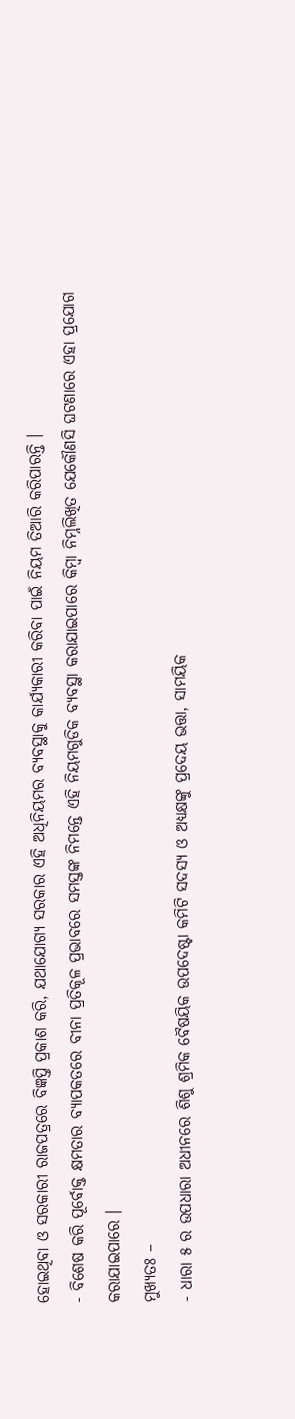ହୋଇଥିବା ଓ ସରକାରୀ ରାଜପତ୍ରରେ ବିଜ୍ଞପ୍ତି ପ୍ରକାଶ କରି, ଯଥାଯୋଗ୍ୟ ସରକାର ଏହି ଅଧିନିୟମର ବ୍ୟବସ୍ଥାକୁ କାର୍ଯ୍ୟକାରୀ କରିବା ପାଇଁ ନିୟମ ତିଆରି କରିପାରନ୍ତି ।
- ବିଶେଷ କରି ପୂର୍ବୋକ୍ତ କ୍ଷମତାର ବ୍ୟାପକତରେ ବୀନା ପ୍ରତିକୂଳ ପ୍ରଭାବରେ ସମସ୍ତଙ୍କ ନିମନ୍ତେ ଏହି ନିୟମଗୁଡିକ ବ୍ୟବସ୍ଥା କରାଯାଇପାରେ କିମ୍ବା ନିମ୍ନଲିଖିତ ଯେକୌଣସି ଘଟଣାରେ ଏହା ପ୍ରଯୋଗ କରାଯାଇପାରେ ।
ମୁଖ୍ୟତଃ –
- ଧାରା ୫ ର ଉପଧାରା ଅଧୀନରେ ଶିଶୁ ଶ୍ରମିକ ବୈଷୟିକ ଉପଦେଷ୍ଟା କମିଟି ସଦସ୍ୟ ଓ ଅଧ୍ୟକ୍ଷଙ୍କୁ ପ୍ରଦେୟ ଭତ୍ତା, ସାମୟିକ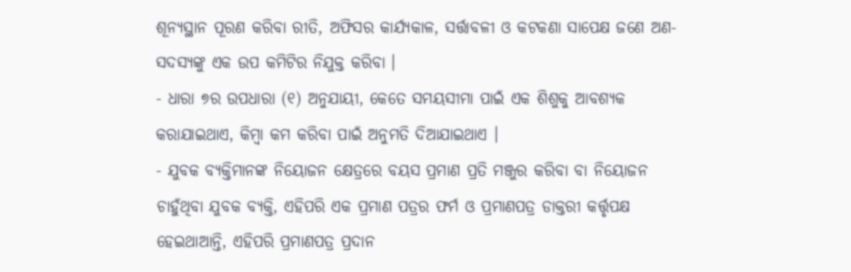ଶୂନ୍ୟସ୍ଥାନ ପୂରଣ କରିବା ରୀତି, ଅଫିସର କାର୍ଯ୍ୟକାଳ, ସର୍ତ୍ତାବଳୀ ଓ କଟକଣା ସାପେକ୍ଷ ଜଣେ ଅଣ- ସଦସ୍ୟଙ୍କୁ ଏକ ଉପ କମିଟିର ନିଯୁକ୍ତ କରିବା ।
- ଧାରା ୭ର ଉପଧାରା (୧) ଅନୁଯାୟୀ, କେତେ ସମୟସୀମା ପାଇଁ ଏକ ଶିଶୁକୁ ଆବଶ୍ୟକ କରାଯାଇଥାଏ, କିମ୍ବା କମ କରିବା ପାଇଁ ଅନୁମତି ଦିଆଯାଇଥାଏ ।
- ଯୁବକ ବ୍ୟକ୍ତିମାନଙ୍କ ନିୟୋଜନ କ୍ଷେତ୍ରରେ ବୟସ ପ୍ରମାଣ ପ୍ରତି ମଞ୍ଜୁର କରିବା ବା ନିୟୋଜନ ଚାହୁଁଥିବା ଯୁବକ ବ୍ୟକ୍ତି, ଏହିପରି ଏକ ପ୍ରମାଣ ପତ୍ରର ଫର୍ମ ଓ ପ୍ରମାଣପତ୍ର ଡାକ୍ତରୀ କର୍ତ୍ତୃପକ୍ଷ ହେଇଥାଆନ୍ତି, ଏହିପରି ପ୍ରମାଣପତ୍ର ପ୍ରଦାନ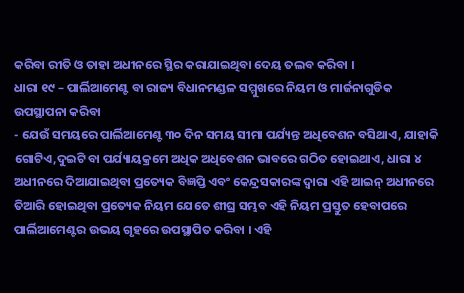କରିବା ରୀତି ଓ ତାହା ଅଧୀନରେ ସ୍ଥିର କରାଯାଇଥିବା ଦେୟ ତଲବ କରିବା ।
ଧାରା ୧୯ – ପାର୍ଲିଆମେଣ୍ଟ ବା ରାଜ୍ୟ ବିଧାନମଣ୍ଡଳ ସମ୍ମୁଖରେ ନିୟମ ଓ ମାର୍ଜନାଗୁଡିକ ଉପସ୍ଥାପନା କରିବା
- ଯେଉଁ ସମୟରେ ପାର୍ଲିଆମେଣ୍ଟ ୩୦ ଦିନ ସମୟ ସୀମା ପର୍ଯ୍ୟନ୍ତ ଅଧିବେଶନ ବସିଥାଏ, ଯାହାକି ଗୋଟିଏ,ଦୁଇଟି ବା ପର୍ଯ୍ୟାୟକ୍ରମେ ଅଧିକ ଅଧିବେଶନ ଭାବରେ ଗଠିତ ହୋଇଥାଏ, ଧାରା ୪ ଅଧୀନରେ ଦିଆଯାଇଥିବା ପ୍ରତ୍ୟେକ ବିଜ୍ଞପ୍ତି ଏବଂ କେନ୍ଦ୍ରସକାରଙ୍କ ଦ୍ଵାରା ଏହି ଆଇନ୍ ଅଧୀନରେ ତିଆରି ହୋଇଥିବା ପ୍ରତ୍ୟେକ ନିୟମ ଯେତେ ଶୀଘ୍ର ସମ୍ଭବ ଏହି ନିୟମ ପ୍ରସ୍ତୁତ ହେବାପରେ ପାର୍ଲିଆମେଣ୍ଟର ଉଭୟ ଗୃହରେ ଉପସ୍ଥାପିତ କରିବା । ଏହି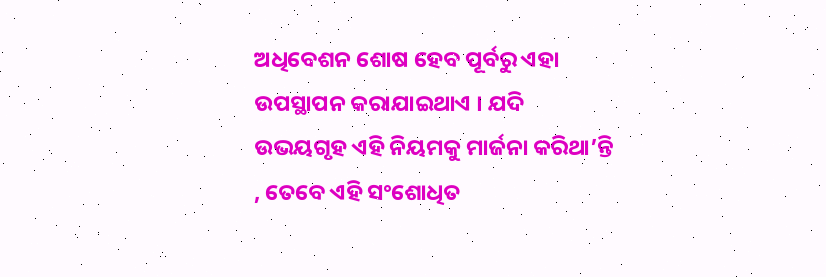ଅଧିବେଶନ ଶୋଷ ହେବ ପୂର୍ବରୁ ଏହା ଉପସ୍ଥାପନ କରାଯାଇଥାଏ । ଯଦି ଉଭୟଗୃହ ଏହି ନିୟମକୁ ମାର୍ଜନା କରିଥା’ନ୍ତି , ତେବେ ଏହି ସଂଶୋଧିତ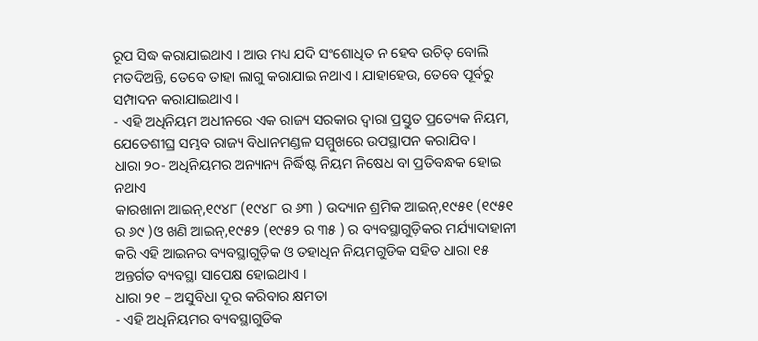ରୂପ ସିଦ୍ଧ କରାଯାଇଥାଏ । ଆଉ ମଧ୍ୟ ଯଦି ସଂଶୋଧିତ ନ ହେବ ଉଚିତ୍ ବୋଲି ମତଦିଅନ୍ତି, ତେବେ ତାହା ଲାଗୁ କରାଯାଇ ନଥାଏ । ଯାହାହେଉ, ତେବେ ପୂର୍ବରୁ ସମ୍ପାଦନ କରାଯାଇଥାଏ ।
- ଏହି ଅଧିନିୟମ ଅଧୀନରେ ଏକ ରାଜ୍ୟ ସରକାର ଦ୍ଵାରା ପ୍ରସ୍ତୁତ ପ୍ରତ୍ୟେକ ନିୟମ, ଯେତେଶୀଘ୍ର ସମ୍ଭବ ରାଜ୍ୟ ବିଧାନମଣ୍ଡଳ ସମ୍ମୁଖରେ ଉପସ୍ଥାପନ କରାଯିବ ।
ଧାରା ୨୦- ଅଧିନିୟମର ଅନ୍ୟାନ୍ୟ ନିର୍ଦ୍ଧିଷ୍ଟ ନିୟମ ନିଷେଧ ବା ପ୍ରତିବନ୍ଧକ ହୋଇ ନଥାଏ
କାରଖାନା ଆଇନ୍,୧୯୪୮ (୧୯୪୮ ର ୬୩ ) ଉଦ୍ୟାନ ଶ୍ରମିକ ଆଇନ୍,୧୯୫୧ (୧୯୫୧ ର ୬୯ )ଓ ଖଣି ଆଇନ୍,୧୯୫୨ (୧୯୫୨ ର ୩୫ ) ର ବ୍ୟବସ୍ଥାଗୁଡ଼ିକର ମର୍ଯ୍ୟାଦାହାନୀ କରି ଏହି ଆଇନର ବ୍ୟବସ୍ଥାଗୁଡ଼ିକ ଓ ତହାଧିନ ନିୟମଗୁଡିକ ସହିତ ଧାରା ୧୫ ଅନ୍ତର୍ଗତ ବ୍ୟବସ୍ଥା ସାପେକ୍ଷ ହୋଇଥାଏ ।
ଧାରା ୨୧ – ଅସୁବିଧା ଦୂର କରିବାର କ୍ଷମତା
- ଏହି ଅଧିନିୟମର ବ୍ୟବସ୍ଥାଗୁଡିକ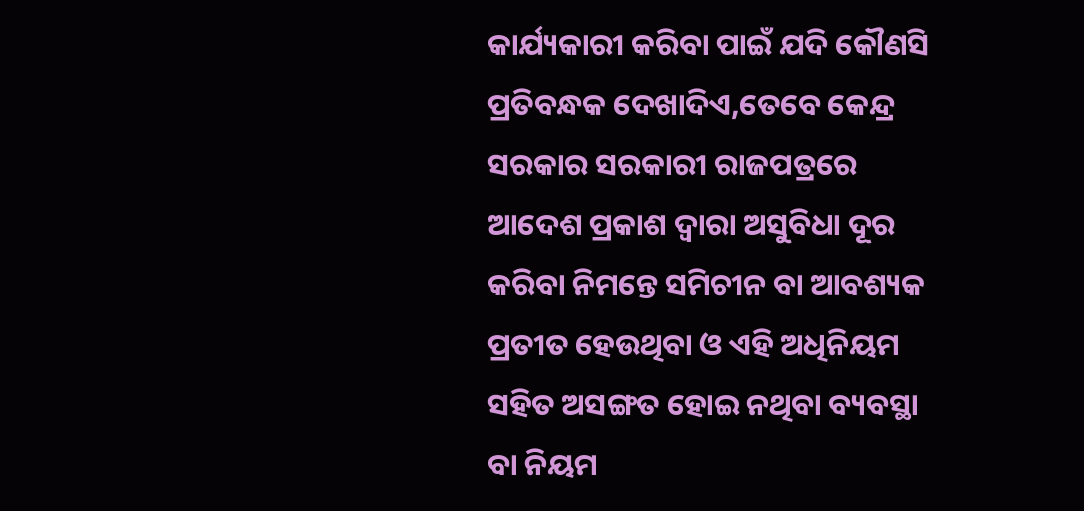କାର୍ଯ୍ୟକାରୀ କରିବା ପାଇଁ ଯଦି କୌଣସି ପ୍ରତିବନ୍ଧକ ଦେଖାଦିଏ,ତେବେ କେନ୍ଦ୍ର ସରକାର ସରକାରୀ ରାଜପତ୍ରରେ ଆଦେଶ ପ୍ରକାଶ ଦ୍ଵାରା ଅସୁବିଧା ଦୂର କରିବା ନିମନ୍ତେ ସମିଚୀନ ବା ଆବଶ୍ୟକ ପ୍ରତୀତ ହେଉଥିବା ଓ ଏହି ଅଧିନିୟମ ସହିତ ଅସଙ୍ଗତ ହୋଇ ନଥିବା ବ୍ୟବସ୍ଥା ବା ନିୟମ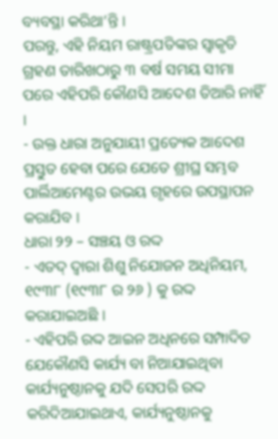ବ୍ୟବସ୍ଥା କରିଥା’ନ୍ତି ।
ପରନ୍ତୁ, ଏହି ନିୟମ ରାଷ୍ଟ୍ରପତିଙ୍କର ସ୍ଵାକୃତି ଗ୍ରହଣ ତାରିଖଠାରୁ ୩ ବର୍ଷ ସମୟ ସୀମା ପରେ ଏହିପରି କୌଣସି ଆଦେଶ ତିଆରି ନାହିଁ ।
- ଉକ୍ତ ଧାରା ଅନୁଯାୟୀ ପ୍ରତ୍ୟେକ ଆଦେଶ ପ୍ରସ୍ତୁତ ହେବା ପରେ ଯେତେ ଶ୍ରୀଘ୍ର ସମ୍ଭବ ପାର୍ଲିଆମେଣ୍ଟର ଉଭୟ ଗୃହରେ ଉପସ୍ଥାପନ କରାଯିବ ।
ଧାରା ୨୨ – ସଞ୍ଚୟ ଓ ରଦ୍ଦ
- ଏତଦ୍ ଦ୍ଵାରା ଶିଶୁ ନିଯୋଜନ ଅଧିନିୟମ, ୧୯୩୮ (୧୯୩୮ ର ୨୬ ) କୁ ରଦ୍ଦ କରାଯାଇଅଛି ।
- ଏହିପରି ରଦ୍ଦ ଆଇନ ଅଧିନରେ ସମ୍ପାଦିତ ଯେକୌଣସି କାର୍ଯ୍ୟ ବା ନିଆଯାଇଥିବା କାର୍ଯ୍ୟନୁଷ୍ଠାନକୁ ଯଦି ସେପରି ରଦ୍ଦ କରିଦିଆଯାଇଥାଏ, କାର୍ଯ୍ୟନୁଷ୍ଠାନକୁ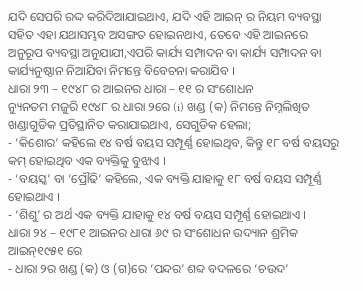ଯଦି ସେପରି ରଦ୍ଦ କରିଦିଆଯାଇଥାଏ, ଯଦି ଏହି ଆଇନ୍ ର ନିୟମ ବ୍ୟବସ୍ଥା ସହିତ ଏହା ଯଥାସମ୍ଭବ ଅସଙ୍ଗତ ହୋଇନଥାଏ, ତେବେ ଏହି ଆଇନରେ ଅନୁରୂପ ବ୍ୟବସ୍ଥା ଅନୁଯାଯୀ,ଏପରି କାର୍ଯ୍ୟ ସମ୍ପାଦନ ବା କାର୍ଯ୍ୟ ସମ୍ପାଦନ ବା କାର୍ଯ୍ୟନୁଷ୍ଠାନ ନିଆଯିବା ନିମନ୍ତେ ବିବେଚନା କରାଯିବ ।
ଧାରା ୨୩ – ୧୯୪୮ ର ଆଇନର ଧାରା – ୧୧ ର ସଂଶୋଧନ
ନ୍ୟୁନତମ ମଜୁରି ୧୯୪୮ ର ଧାରା ୨ରେ (i) ଖଣ୍ଡ (କ) ନିମନ୍ତେ ନିମ୍ନଲିଖିତ ଖଣ୍ଡାଗୁଡିକ ପ୍ରତିସ୍ଥାନିତ କରାଯାଇଥାଏ, ସେଗୁଡିକ ହେଲା;
- ‘କିଶୋର’ କହିଲେ ୧୪ ବର୍ଷ ବୟସ ସମ୍ପୂର୍ଣ୍ଣ ହୋଇଥିବ, କିନ୍ତୁ ୧୮ ବର୍ଷ ବୟସରୁ କମ୍ ହୋଇଥିବ ଏକ ବ୍ୟକ୍ତିକୁ ବୁଝାଏ ।
- ‘ବୟସ୍କ’ ବା ‘ପ୍ରୌଢି’ କହିଲେ, ଏକ ବ୍ୟକ୍ତି ଯାହାକୁ ୧୮ ବର୍ଷ ବୟସ ସମ୍ପୂର୍ଣ୍ଣ ହୋଇଥାଏ ।
- ‘ଶିଶୁ’ ର ଅର୍ଥ ଏକ ବ୍ୟକ୍ତି ଯାହାକୁ ୧୪ ବର୍ଷ ବୟସ ସମ୍ପୂର୍ଣ୍ଣ ହୋଇଥାଏ ।
ଧାରା ୨୪ – ୧୯୮୧ ଆଇନର ଧାରା ୬୯ ର ସଂଶୋଧନ ଉଦ୍ୟାନ ଶ୍ରମିକ ଆଇନ୍୧୯୫୧ ରେ
- ଧାରା ୨ର ଖଣ୍ଡ (କ) ଓ (ଗ)ରେ ‘ପନ୍ଦର’ ଶବ୍ଦ ବଦଳରେ ‘ଚଉଦ’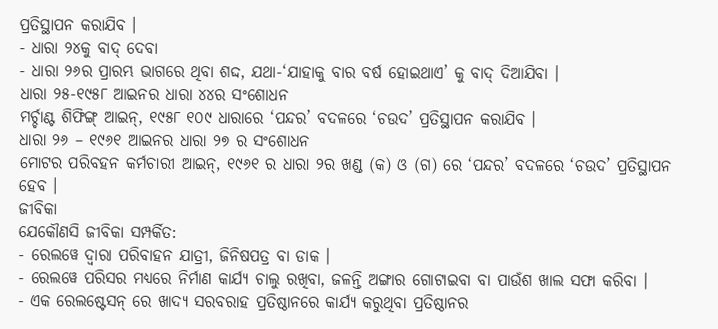ପ୍ରତିସ୍ଥାପନ କରାଯିବ ।
- ଧାରା ୨୪କୁ ବାଦ୍ ଦେବା
- ଧାରା ୨୬ର ପ୍ରାରମ୍ଭ ଭାଗରେ ଥିବା ଶଦ୍ଦ, ଯଥା-‘ଯାହାକୁ ବାର ବର୍ଷ ହୋଇଥାଏ’ କୁ ବାଦ୍ ଦିଆଯିବା ।
ଧାରା ୨୫-୧୯୫୮ ଆଇନର ଧାରା ୪୪ର ସଂଶୋଧନ
ମର୍ଚ୍ଚାଣ୍ଟ ଶିଫିଙ୍ଗ୍ ଆଇନ୍, ୧୯୫୮ ୧୦୯ ଧାରାରେ ‘ପନ୍ଦର’ ବଦଳରେ ‘ଚଉଦ’ ପ୍ରତିସ୍ଥାପନ କରାଯିବ ।
ଧାରା ୨୬ – ୧୯୬୧ ଆଇନର ଧାରା ୨୭ ର ସଂଶୋଧନ
ମୋଟର ପରିବହନ କର୍ମଚାରୀ ଆଇନ୍, ୧୯୬୧ ର ଧାରା ୨ର ଖଣ୍ଡ (କ) ଓ (ଗ) ରେ ‘ପନ୍ଦର’ ବଦଳରେ ‘ଚଉଦ’ ପ୍ରତିସ୍ଥାପନ ହେବ ।
ଜୀବିକା
ଯେକୌଣସି ଜୀବିକା ସମ୍ପର୍କିତ:
- ରେଲୱେ ଦ୍ଵାରା ପରିବାହନ ଯାତ୍ରୀ, ଜିନିଷପତ୍ର ବା ଡାକ ।
- ରେଲୱେ ପରିସର ମଧ୍ୟରେ ନିର୍ମାଣ କାର୍ଯ୍ୟ ଚାଲୁ ରଖିବା, ଜଳନ୍ତି ଅଙ୍ଗାର ଗୋଟାଇବା ବା ପାଉଁଶ ଖାଲ ସଫା କରିବା ।
- ଏକ ରେଲଷ୍ଟେସନ୍ ରେ ଖାଦ୍ୟ ସରବରାହ ପ୍ରତିଷ୍ଠାନରେ କାର୍ଯ୍ୟ କରୁଥିବା ପ୍ରତିଷ୍ଠାନର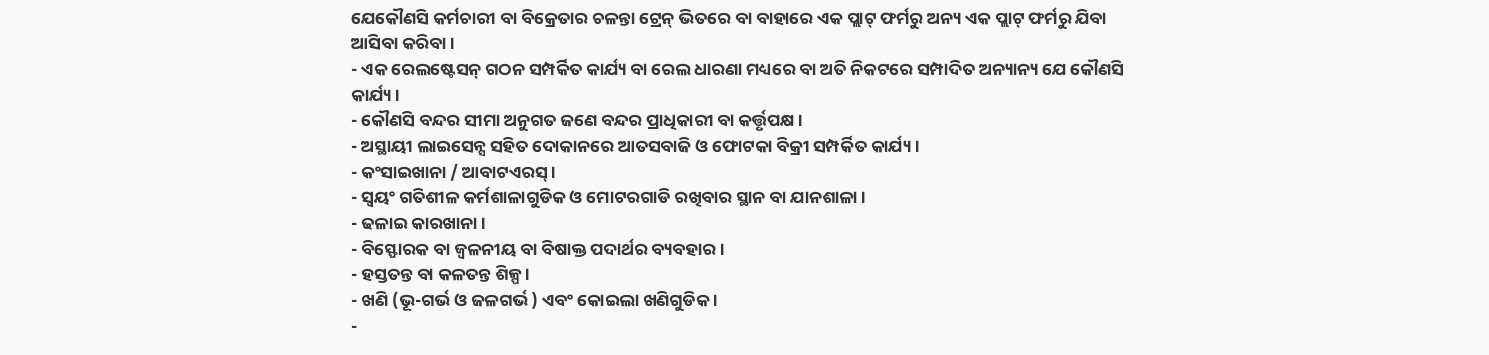ଯେକୌଣସି କର୍ମଚାରୀ ବା ବିକ୍ରେତାର ଚଳନ୍ତା ଟ୍ରେନ୍ ଭିତରେ ବା ବାହାରେ ଏକ ପ୍ଲାଟ୍ ଫର୍ମରୁ ଅନ୍ୟ ଏକ ପ୍ଲାଟ୍ ଫର୍ମରୁ ଯିବା ଆସିବା କରିବା ।
- ଏକ ରେଲଷ୍ଟେସନ୍ ଗଠନ ସମ୍ପର୍କିତ କାର୍ଯ୍ୟ ବା ରେଲ ଧାରଣା ମଧ୍ୟରେ ବା ଅତି ନିକଟରେ ସମ୍ପାଦିତ ଅନ୍ୟାନ୍ୟ ଯେ କୌଣସି କାର୍ଯ୍ୟ ।
- କୌଣସି ବନ୍ଦର ସୀମା ଅନୁଗତ ଜଣେ ବନ୍ଦର ପ୍ରାଧିକାରୀ ବା କର୍ତ୍ତୃପକ୍ଷ ।
- ଅସ୍ଥାୟୀ ଲାଇସେନ୍ସ ସହିତ ଦୋକାନରେ ଆତସବାଜି ଓ ଫୋଟକା ବିକ୍ରୀ ସମ୍ପର୍କିତ କାର୍ଯ୍ୟ ।
- କଂସାଇଖାନା / ଆବାଟଏରସ୍ ।
- ସ୍ଵୟଂ ଗତିଶୀଳ କର୍ମଶାଳାଗୁଡିକ ଓ ମୋଟରଗାଡି ରଖିବାର ସ୍ଥାନ ବା ଯାନଶାଳା ।
- ଢଳାଇ କାରଖାନା ।
- ବିସ୍ଫୋରକ ବା ଜ୍ଵଳନୀୟ ବା ବିଷାକ୍ତ ପଦାର୍ଥର ବ୍ୟବହାର ।
- ହସ୍ତତନ୍ତ ବା କଳତନ୍ତ ଶିଳ୍ପ ।
- ଖଣି (ଭୂ-ଗର୍ଭ ଓ ଜଳଗର୍ଭ ) ଏବଂ କୋଇଲା ଖଣିଗୁଡିକ ।
-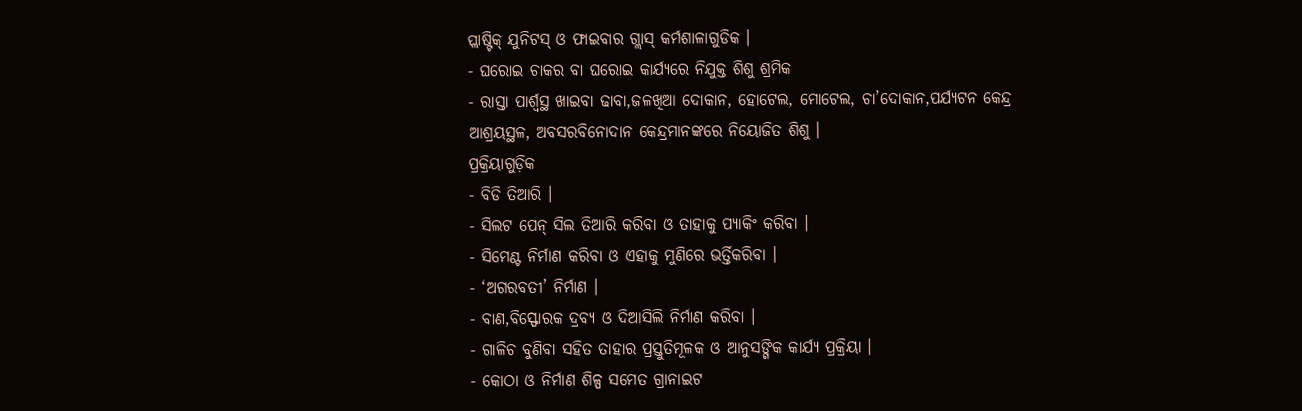ପ୍ଲାଷ୍ଟିକ୍ ଯୁନିଟସ୍ ଓ ଫାଇବାର ଗ୍ଲାସ୍ କର୍ମଶାଳାଗୁଡିକ ।
- ଘରୋଇ ଚାକର ବା ଘରୋଇ କାର୍ଯ୍ୟରେ ନିଯୁକ୍ତ ଶିଶୁ ଶ୍ରମିକ
- ରାସ୍ତା ପାର୍ଶ୍ଵସ୍ଥ ଖାଇବା ଢାବା,ଜଳଖିଆ ଦୋକାନ, ହୋଟେଲ, ମୋଟେଲ, ଚା’ଦୋକାନ,ପର୍ଯ୍ୟଟନ କେନ୍ଦ୍ର ଆଶ୍ରୟସ୍ଥଳ, ଅବସରବିନୋଦାନ କେନ୍ଦ୍ରମାନଙ୍କରେ ନିୟୋଜିତ ଶିଶୁ ।
ପ୍ରକ୍ରିୟାଗୁଡ଼ିକ
- ବିଡି ତିଆରି ।
- ସିଲଟ ପେନ୍ ସିଲ ତିଆରି କରିବା ଓ ତାହାକୁ ପ୍ୟାକିଂ କରିବା ।
- ସିମେଣ୍ଟ ନିର୍ମାଣ କରିବା ଓ ଏହାକୁ ମୁଣିରେ ଭର୍ତ୍ତିକରିବା ।
- ‘ଅଗରବତୀ’ ନିର୍ମାଣ ।
- ବାଣ,ବିସ୍ଫୋରକ ଦ୍ରବ୍ୟ ଓ ଦିଆସିଲି ନିର୍ମାଣ କରିବା ।
- ଗାଳିଚ ବୁଣିବା ସହିତ ତାହାର ପ୍ରସ୍ତୁତିମୂଳକ ଓ ଆନୁସଙ୍ଗିକ କାର୍ଯ୍ୟ ପ୍ରକ୍ରିୟା ।
- କୋଠା ଓ ନିର୍ମାଣ ଶିଳ୍ପ ସମେତ ଗ୍ରାନାଇଟ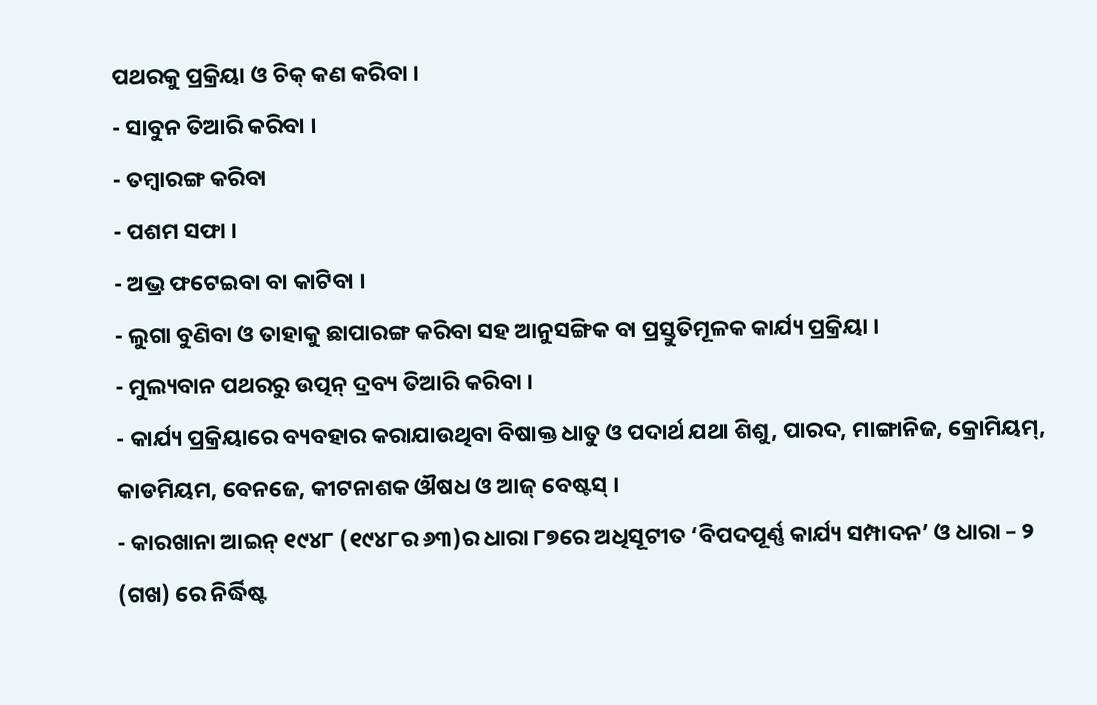ପଥରକୁ ପ୍ରକ୍ରିୟା ଓ ଚିକ୍ କଣ କରିବା ।
- ସାବୁନ ତିଆରି କରିବା ।
- ତମ୍ଵାରଙ୍ଗ କରିବା
- ପଶମ ସଫା ।
- ଅଭ୍ର ଫଟେଇବା ବା କାଟିବା ।
- ଲୁଗା ବୁଣିବା ଓ ତାହାକୁ ଛାପାରଙ୍ଗ କରିବା ସହ ଆନୁସଙ୍ଗିକ ବା ପ୍ରସ୍ତୁତିମୂଳକ କାର୍ଯ୍ୟ ପ୍ରକ୍ରିୟା ।
- ମୁଲ୍ୟବାନ ପଥରରୁ ଉତ୍ପନ୍ ଦ୍ରବ୍ୟ ତିଆରି କରିବା ।
- କାର୍ଯ୍ୟ ପ୍ରକ୍ରିୟାରେ ବ୍ୟବହାର କରାଯାଉଥିବା ବିଷାକ୍ତ ଧାତୁ ଓ ପଦାର୍ଥ ଯଥା ଶିଶୁ, ପାରଦ, ମାଙ୍ଗାନିଜ, କ୍ରୋମିୟମ୍, କାଡମିୟମ, ବେନଜେ, କୀଟନାଶକ ଔଷଧ ଓ ଆଜ୍ ବେଷ୍ଟସ୍ ।
- କାରଖାନା ଆଇନ୍ ୧୯୪୮ (୧୯୪୮ର ୬୩)ର ଧାରା ୮୭ରେ ଅଧିସୂଟୀତ ‘ବିପଦପୂର୍ଣ୍ଣ କାର୍ଯ୍ୟ ସମ୍ପାଦନ’ ଓ ଧାରା – ୨ (ଗଖ) ରେ ନିର୍ଦ୍ଧିଷ୍ଟ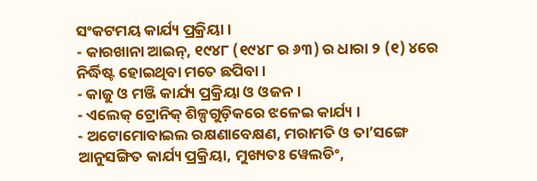ସଂକଟମୟ କାର୍ଯ୍ୟ ପ୍ରକ୍ରିୟା ।
- କାରଖାନା ଆଇନ୍, ୧୯୪୮ (୧୯୪୮ ର ୬୩) ର ଧାରା ୨ (୧) ୪ରେ ନିର୍ଦ୍ଧିଷ୍ଟ ହୋଇଥିବା ମତେ ଛପିବା ।
- କାଜୁ ଓ ମଞ୍ଜି କାର୍ଯ୍ୟ ପ୍ରକ୍ରିୟା ଓ ଓଜନ ।
- ଏଲେକ୍ ଟ୍ରୋନିକ୍ ଶିଳ୍ପଗୁଡ଼ିକରେ ଝଳେଇ କାର୍ଯ୍ୟ ।
- ଅଟୋମୋବାଇଲ ରକ୍ଷଣାବେକ୍ଷଣ, ମରାମତି ଓ ତା’ସଙ୍ଗେ ଆନୁସଙ୍ଗିତ କାର୍ଯ୍ୟ ପ୍ରକ୍ରିୟା, ମୁଖ୍ୟତଃ ୱେଲଡିଂ,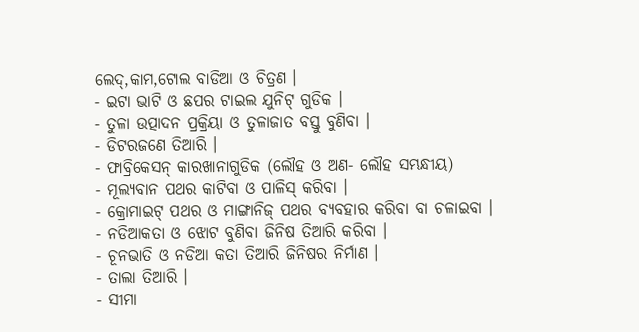ଲେଦ୍,କାମ,ଟୋଲ ବାଡିଆ ଓ ଚିତ୍ରଣ ।
- ଇଟା ଭାଟି ଓ ଛପର ଟାଇଲ ଯୁନିଟ୍ ଗୁଡିକ ।
- ତୁଳା ଉତ୍ପାଦନ ପ୍ରକ୍ରିୟା ଓ ତୁଳାଜାତ ବସ୍ତୁ ବୁଣିବା ।
- ଡିଟରଜଣେ ତିଆରି ।
- ଫାବ୍ରିକେସନ୍ କାରଖାନାଗୁଡିକ (ଲୌହ ଓ ଅଣ- ଲୌହ ସମ୍ଭନ୍ଧୀୟ)
- ମୂଲ୍ୟବାନ ପଥର କାଟିବା ଓ ପାଳିସ୍ କରିବା ।
- କ୍ରୋମାଇଟ୍ ପଥର ଓ ମାଙ୍ଗାନିଜ୍ ପଥର ବ୍ୟବହାର କରିବା ବା ଚଳାଇବା ।
- ନଡିଆକତା ଓ ଝୋଟ ବୁଣିବା ଜିନିଷ ତିଆରି କରିବା ।
- ଚୂନଭାତି ଓ ନଡିଆ କତା ତିଆରି ଜିନିଷର ନିର୍ମାଣ ।
- ତାଲା ତିଆରି ।
- ସୀମା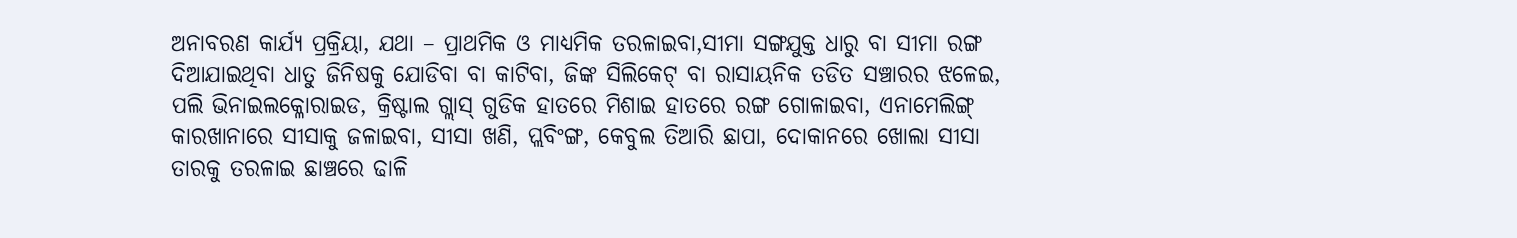ଅନାବରଣ କାର୍ଯ୍ୟ ପ୍ରକ୍ରିୟା, ଯଥା – ପ୍ରାଥମିକ ଓ ମାଧ୍ୟମିକ ତରଳାଇବା,ସୀମା ସଙ୍ଗଯୁକ୍ତ ଧାରୁ ବା ସୀମା ରଙ୍ଗ ଦିଆଯାଇଥିବା ଧାତୁ ଜିନିଷକୁ ଯୋଡିବା ବା କାଟିବା, ଜିଙ୍କ ସିଲିକେଟ୍ ବା ରାସାୟନିକ ତଡିତ ସଞ୍ଚାରର ଝଳେଇ, ପଲି ଭିନାଇଲକ୍ଳୋରାଇଡ, କ୍ରିଷ୍ଟାଲ ଗ୍ଲାସ୍ ଗୁଡିକ ହାତରେ ମିଶାଇ ହାତରେ ରଙ୍ଗ ଗୋଳାଇବା, ଏନାମେଲିଙ୍ଗ୍ କାରଖାନାରେ ସୀସାକୁ ଜଳାଇବା, ସୀସା ଖଣି, ପ୍ଲବିଂଙ୍ଗ, କେବୁଲ ତିଆରି ଛାପା, ଦୋକାନରେ ଖୋଲା ସୀସା ତାରକୁ ତରଳାଇ ଛାଞ୍ଚରେ ଢାଳି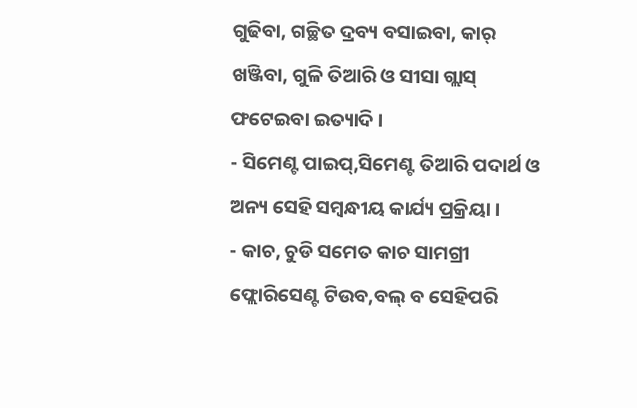ଗୁଢିବା, ଗଚ୍ଛିତ ଦ୍ରବ୍ୟ ବସାଇବା, କାର୍ ଖଞ୍ଜିବା, ଗୁଳି ତିଆରି ଓ ସୀସା ଗ୍ଲାସ୍ ଫଟେଇବା ଇତ୍ୟାଦି ।
- ସିମେଣ୍ଟ ପାଇପ୍,ସିମେଣ୍ଟ ତିଆରି ପଦାର୍ଥ ଓ ଅନ୍ୟ ସେହି ସମ୍ବନ୍ଧୀୟ କାର୍ଯ୍ୟ ପ୍ରକ୍ରିୟା ।
- କାଚ, ଚୁଡି ସମେତ କାଚ ସାମଗ୍ରୀ ଫ୍ଲୋରିସେଣ୍ଟ ଟିଉବ,ବଲ୍ ବ ସେହିପରି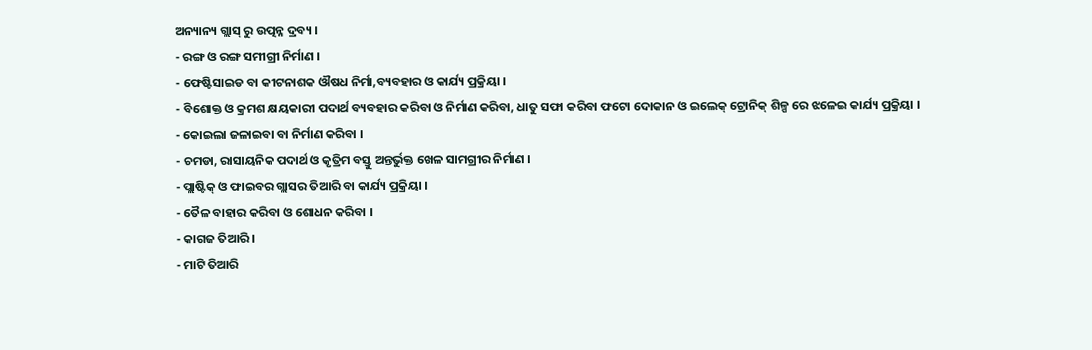ଅନ୍ୟାନ୍ୟ ଗ୍ଲାସ୍ ରୁ ଉତ୍ପନ୍ନ ଦ୍ରବ୍ୟ ।
- ରଙ୍ଗ ଓ ରଙ୍ଗ ସମୀଗ୍ରୀ ନିର୍ମାଣ ।
- ଫେଷ୍ଟିସାଇଡ ବା କୀଟନାଶକ ଔଷଧ ନିର୍ମା,ବ୍ୟବହାର ଓ କାର୍ଯ୍ୟ ପ୍ରକ୍ରିୟା ।
- ବିଶୋକ୍ତ ଓ କ୍ରମଶ କ୍ଷୟକାରୀ ପଦାର୍ଥ ବ୍ୟବହାର କରିବା ଓ ନିର୍ମାଣ କରିବା, ଧାତୁ ସଫା କରିବା ଫଟୋ ଦୋକାନ ଓ ଇଲେକ୍ ଟ୍ରୋନିକ୍ ଶିଳ୍ପ ରେ ଝଳେଇ କାର୍ଯ୍ୟ ପ୍ରକ୍ରିୟା ।
- କୋଇଲା ଜଳାଇବା ବା ନିର୍ମାଣ କରିବା ।
- ଚମଡା, ରାସାୟନିକ ପଦାର୍ଥ ଓ କୃତ୍ରିମ ବସ୍ତୁ ଅନ୍ତର୍ଭୁକ୍ତ ଖେଳ ସାମଗ୍ରୀର ନିର୍ମାଣ ।
- ପ୍ଲାଷ୍ଟିକ୍ ଓ ଫାଇବର ଗ୍ଲାସର ତିଆରି ବା କାର୍ଯ୍ୟ ପ୍ରକ୍ରିୟା ।
- ତୈଳ ବାହାର କରିବା ଓ ଶୋଧନ କରିବା ।
- କାଗଜ ତିଆରି ।
- ମାଟି ତିଆରି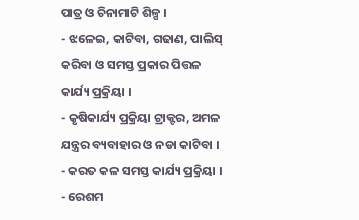ପାତ୍ର ଓ ଚିନାମାଟି ଶିଳ୍ପ ।
- ଝଳେଇ, କାଟିବା, ଗଢାଣ, ପାଲିସ୍ କରିବା ଓ ସମସ୍ତ ପ୍ରକାର ପିତ୍ତଳ କାର୍ଯ୍ୟ ପ୍ରକ୍ରିୟା ।
- କୃଷିକାର୍ଯ୍ୟ ପ୍ରକ୍ରିୟା ଟ୍ରାକ୍ଟର, ଅମଳ ଯନ୍ତ୍ରର ବ୍ୟବାହାର ଓ ନଡା କାଟିବା ।
- କରତ କଳ ସମସ୍ତ କାର୍ଯ୍ୟ ପ୍ରକ୍ରିୟା ।
- ରେଶମ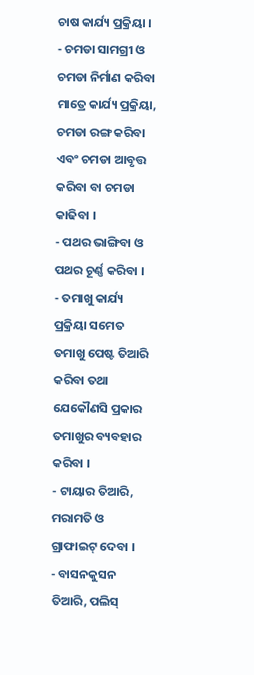ଚାଷ କାର୍ଯ୍ୟ ପ୍ରକ୍ରିୟା ।
- ଚମଡା ସାମଗ୍ରୀ ଓ ଚମଡା ନିର୍ମାଣ କରିବା ମାତ୍ରେ କାର୍ଯ୍ୟ ପ୍ରକ୍ରିୟା, ଚମଡା ରଙ୍ଗ କରିବା ଏବଂ ଚମଡା ଆବୃତ୍ତ କରିବା ବା ଚମଡା କାଢିବା ।
- ପଥର ଭାଙ୍ଗିବା ଓ ପଥର ଚୂର୍ଣ୍ଣ କରିବା ।
- ତମାଖୁ କାର୍ଯ୍ୟ ପ୍ରକ୍ରିୟା ସମେତ ତମାଖୁ ପେଷ୍ଟ ତିଆରି କରିବା ତଥା ଯେକୌଣସି ପ୍ରକାର ତମାଖୁର ବ୍ୟବହାର କରିବା ।
- ଟାୟାର ତିଆରି, ମରାମତି ଓ ଗ୍ରାଫାଇଟ୍ ଦେବା ।
- ବାସନକୁସନ ତିଆରି, ପଲିସ୍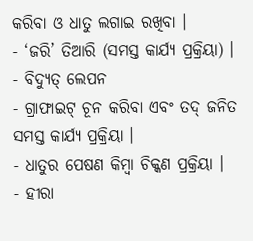କରିବା ଓ ଧାତୁ ଲଗାଇ ରଖିବା ।
- ‘ଜରି’ ତିଆରି (ସମସ୍ତ କାର୍ଯ୍ୟ ପ୍ରକ୍ରିୟା) ।
- ବିଦ୍ୟୁତ୍ ଲେପନ
- ଗ୍ରାଫାଇଟ୍ ଚୂନ କରିବା ଏବଂ ତଦ୍ ଜନିତ ସମସ୍ତ କାର୍ଯ୍ୟ ପ୍ରକ୍ରିୟା ।
- ଧାତୁର ପେଷଣ କିମ୍ବା ଚିକ୍କଣ ପ୍ରକ୍ରିୟା ।
- ହୀରା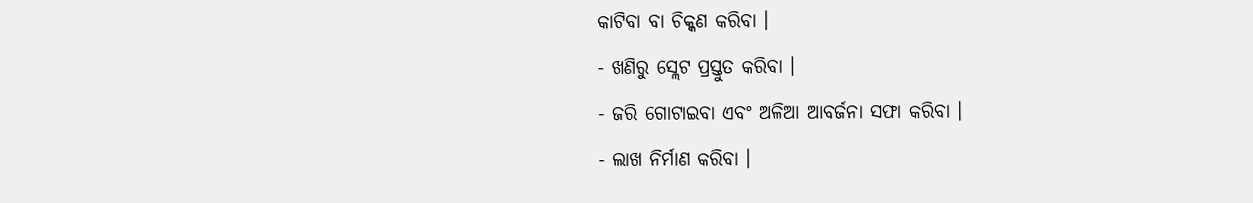କାଟିବା ବା ଚିକ୍କଣ କରିବା ।
- ଖଣିରୁ ସ୍ଲେଟ ପ୍ରସ୍ତୁତ କରିବା ।
- ଜରି ଗୋଟାଇବା ଏବଂ ଅଳିଆ ଆବର୍ଜନା ସଫା କରିବା ।
- ଲାଖ ନିର୍ମାଣ କରିବା ।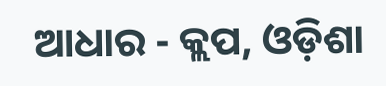ଆଧାର - କ୍ଲପ, ଓଡ଼ିଶା